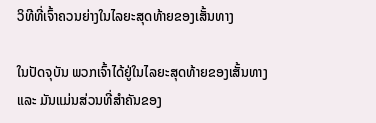ວິທີທີ່ເຈົ້າຄວນຍ່າງໃນໄລຍະສຸດທ້າຍຂອງເສັ້ນທາງ

ໃນປັດຈຸບັນ ພວກເຈົ້າໄດ້ຢູ່ໃນໄລຍະສຸດທ້າຍຂອງເສັ້ນທາງ ແລະ ມັນແມ່ນສ່ວນທີ່ສຳຄັນຂອງ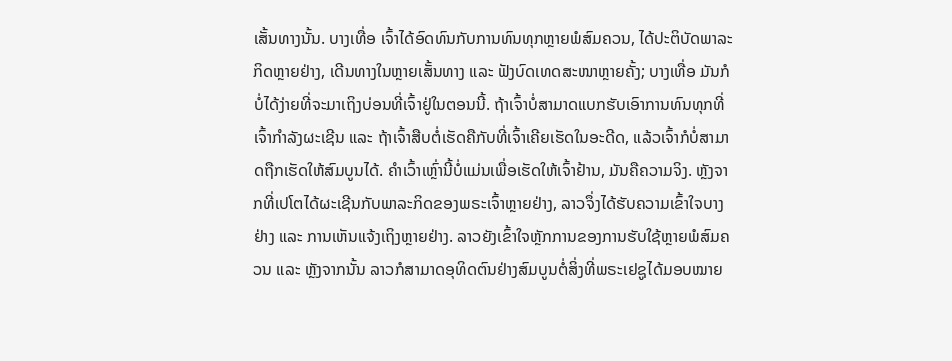ເສັ້ນທາງນັ້ນ. ບາງເທື່ອ ເຈົ້າໄດ້ອົດທົນກັບການທົນທຸກຫຼາຍພໍສົມຄວນ, ໄດ້ປະຕິບັດພາລະກິດຫຼາຍຢ່າງ, ເດີນທາງໃນຫຼາຍເສັ້ນທາງ ແລະ ຟັງບົດເທດສະໜາຫຼາຍຄັ້ງ; ບາງເທື່ອ ມັນກໍບໍ່ໄດ້ງ່າຍທີ່ຈະມາເຖິງບ່ອນທີ່ເຈົ້າຢູ່ໃນຕອນນີ້. ຖ້າເຈົ້າບໍ່ສາມາດແບກຮັບເອົາການທົນທຸກທີ່ເຈົ້າກໍາລັງຜະເຊີນ ແລະ ຖ້າເຈົ້າສືບຕໍ່ເຮັດຄືກັບທີ່ເຈົ້າເຄີຍເຮັດໃນອະດີດ, ແລ້ວເຈົ້າກໍບໍ່ສາມາດຖືກເຮັດໃຫ້ສົມບູນໄດ້. ຄໍາເວົ້າເຫຼົ່ານີ້ບໍ່ແມ່ນເພື່ອເຮັດໃຫ້ເຈົ້າຢ້ານ, ມັນຄືຄວາມຈິງ. ຫຼັງຈາກທີ່ເປໂຕໄດ້ຜະເຊີນກັບພາລະກິດຂອງພຣະເຈົ້າຫຼາຍຢ່າງ, ລາວຈຶ່ງໄດ້ຮັບຄວາມເຂົ້າໃຈບາງຢ່າງ ແລະ ການເຫັນແຈ້ງເຖິງຫຼາຍຢ່າງ. ລາວຍັງເຂົ້າໃຈຫຼັກການຂອງການຮັບໃຊ້ຫຼາຍພໍສົມຄວນ ແລະ ຫຼັງຈາກນັ້ນ ລາວກໍສາມາດອຸທິດຕົນຢ່າງສົມບູນຕໍ່ສິ່ງທີ່ພຣະເຢຊູໄດ້ມອບໝາຍ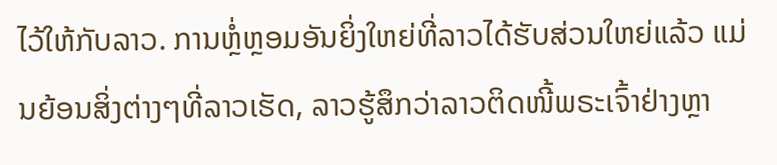ໄວ້ໃຫ້ກັບລາວ. ການຫຼໍ່ຫຼອມອັນຍິ່ງໃຫຍ່ທີ່ລາວໄດ້ຮັບສ່ວນໃຫຍ່ແລ້ວ ແມ່ນຍ້ອນສິ່ງຕ່າງໆທີ່ລາວເຮັດ, ລາວຮູ້ສຶກວ່າລາວຕິດໜີ້ພຣະເຈົ້າຢ່າງຫຼາ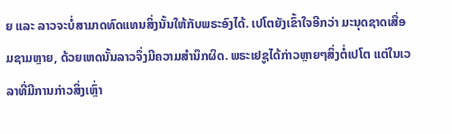ຍ ແລະ ລາວຈະບໍ່ສາມາດທົດແທນສິ່ງນັ້ນໃຫ້ກັບພຣະອົງໄດ້. ເປໂຕຍັງເຂົ້າໃຈອີກວ່າ ມະນຸດຊາດເສື່ອມຊາມຫຼາຍ, ດ້ວຍເຫດນັ້ນລາວຈຶ່ງມີຄວາມສຳນຶກຜິດ. ພຣະເຢຊູໄດ້ກ່າວຫຼາຍໆສິ່ງຕໍ່ເປໂຕ ແຕ່ໃນເວລາທີ່ມີການກ່າວສິ່ງເຫຼົ່າ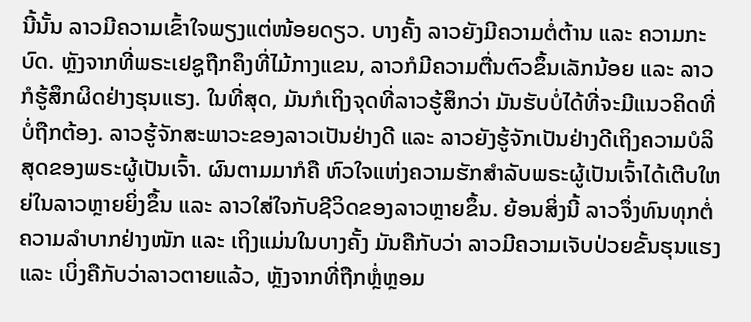ນີ້ນັ້ນ ລາວມີຄວາມເຂົ້າໃຈພຽງແຕ່ໜ້ອຍດຽວ. ບາງຄັ້ງ ລາວຍັງມີຄວາມຕໍ່ຕ້ານ ແລະ ຄວາມກະບົດ. ຫຼັງຈາກທີ່ພຣະເຢຊູຖືກຄຶງທີ່ໄມ້ກາງແຂນ, ລາວກໍມີຄວາມຕື່ນຕົວຂຶ້ນເລັກນ້ອຍ ແລະ ລາວກໍຮູ້ສຶກຜິດຢ່າງຮຸນແຮງ. ໃນທີ່ສຸດ, ມັນກໍເຖິງຈຸດທີ່ລາວຮູ້ສຶກວ່າ ມັນຮັບບໍ່ໄດ້ທີ່ຈະມີແນວຄິດທີ່ບໍ່ຖືກຕ້ອງ. ລາວຮູ້ຈັກສະພາວະຂອງລາວເປັນຢ່າງດີ ແລະ ລາວຍັງຮູ້ຈັກເປັນຢ່າງດີເຖິງຄວາມບໍລິສຸດຂອງພຣະຜູ້ເປັນເຈົ້າ. ຜົນຕາມມາກໍຄື ຫົວໃຈແຫ່ງຄວາມຮັກສຳລັບພຣະຜູ້ເປັນເຈົ້າໄດ້ເຕີບໃຫຍ່ໃນລາວຫຼາຍຍິ່ງຂຶ້ນ ແລະ ລາວໃສ່ໃຈກັບຊີວິດຂອງລາວຫຼາຍຂຶ້ນ. ຍ້ອນສິ່ງນີ້ ລາວຈຶ່ງທົນທຸກຕໍ່ຄວາມລຳບາກຢ່າງໜັກ ແລະ ເຖິງແມ່ນໃນບາງຄັ້ງ ມັນຄືກັບວ່າ ລາວມີຄວາມເຈັບປ່ວຍຂັ້ນຮຸນແຮງ ແລະ ເບິ່ງຄືກັບວ່າລາວຕາຍແລ້ວ, ຫຼັງຈາກທີ່ຖືກຫຼໍ່ຫຼອມ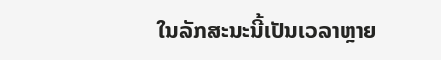ໃນລັກສະນະນີ້ເປັນເວລາຫຼາຍ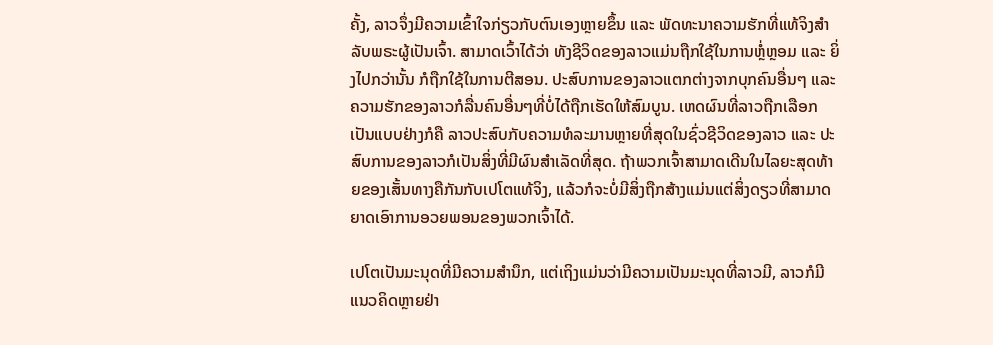ຄັ້ງ, ລາວຈຶ່ງມີຄວາມເຂົ້າໃຈກ່ຽວກັບຕົນເອງຫຼາຍຂຶ້ນ ແລະ ພັດທະນາຄວາມຮັກທີ່ແທ້ຈິງສຳລັບພຣະຜູ້ເປັນເຈົ້າ. ສາມາດເວົ້າໄດ້ວ່າ ທັງຊີວິດຂອງລາວແມ່ນຖືກໃຊ້ໃນການຫຼໍ່ຫຼອມ ແລະ ຍິ່ງໄປກວ່ານັ້ນ ກໍຖືກໃຊ້ໃນການຕີສອນ. ປະສົບການຂອງລາວແຕກຕ່າງຈາກບຸກຄົນອື່ນໆ ແລະ ຄວາມຮັກຂອງລາວກໍລື່ນຄົນອື່ນໆທີ່ບໍ່ໄດ້ຖືກເຮັດໃຫ້ສົມບູນ. ເຫດຜົນທີ່ລາວຖືກເລືອກເປັນແບບຢ່າງກໍຄື ລາວປະສົບກັບຄວາມທໍລະມານຫຼາຍທີ່ສຸດໃນຊົ່ວຊີວິດຂອງລາວ ແລະ ປະສົບການຂອງລາວກໍເປັນສິ່ງທີ່ມີຜົນສຳເລັດທີ່ສຸດ. ຖ້າພວກເຈົ້າສາມາດເດີນໃນໄລຍະສຸດທ້າຍຂອງເສັ້ນທາງຄືກັນກັບເປໂຕແທ້ຈິງ, ແລ້ວກໍຈະບໍ່ມີສິ່ງຖືກສ້າງແມ່ນແຕ່ສິ່ງດຽວທີ່ສາມາດຍາດເອົາການອວຍພອນຂອງພວກເຈົ້າໄດ້.

ເປໂຕເປັນມະນຸດທີ່ມີຄວາມສຳນຶກ, ແຕ່ເຖິງແມ່ນວ່າມີຄວາມເປັນມະນຸດທີ່ລາວມີ, ລາວກໍມີແນວຄິດຫຼາຍຢ່າ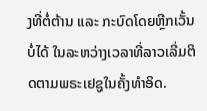ງທີ່ຕໍ່ຕ້ານ ແລະ ກະບົດໂດຍຫຼີກເວັ້ນບໍ່ໄດ້ ໃນລະຫວ່າງເວລາທີ່ລາວເລີ່ມຕິດຕາມພຣະເຢຊູໃນຄັ້ງທຳອິດ.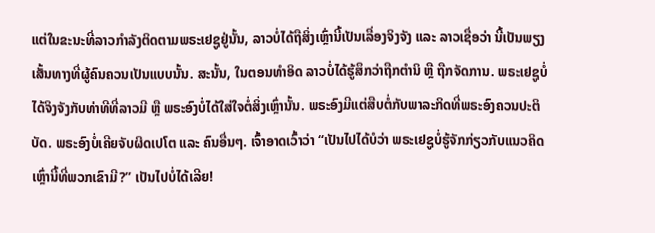ແຕ່ໃນຂະນະທີ່ລາວກຳລັງຕິດຕາມພຣະເຢຊູຢູ່ນັ້ນ, ລາວບໍ່ໄດ້ຖືສິ່ງເຫຼົ່ານີ້ເປັນເລື່ອງຈິງຈັງ ແລະ ລາວເຊື່ອວ່າ ນີ້ເປັນພຽງເສັ້ນທາງທີ່ຜູ້ຄົນຄວນເປັນແບບນັ້ນ. ສະນັ້ນ, ໃນຕອນທຳອິດ ລາວບໍ່ໄດ້ຮູ້ສຶກວ່າຖືກຕຳນິ ຫຼື ຖືກຈັດການ. ພຣະເຢຊູບໍ່ໄດ້ຈິງຈັງກັບທ່າທີທີ່ລາວມີ ຫຼື ພຣະອົງບໍ່ໄດ້ໃສ່ໃຈຕໍ່ສິ່ງເຫຼົ່ານັ້ນ. ພຣະອົງມີແຕ່ສືບຕໍ່ກັບພາລະກິດທີ່ພຣະອົງຄວນປະຕິບັດ. ພຣະອົງບໍ່ເຄີຍຈັບຜິດເປໂຕ ແລະ ຄົນອື່ນໆ. ເຈົ້າອາດເວົ້າວ່າ “ເປັນໄປໄດ້ບໍວ່າ ພຣະເຢຊູບໍ່ຮູ້ຈັກກ່ຽວກັບແນວຄິດເຫຼົ່ານີ້ທີ່ພວກເຂົາມີ?” ເປັນໄປບໍ່ໄດ້ເລີຍ!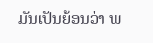ມັນເປັນຍ້ອນວ່າ ພ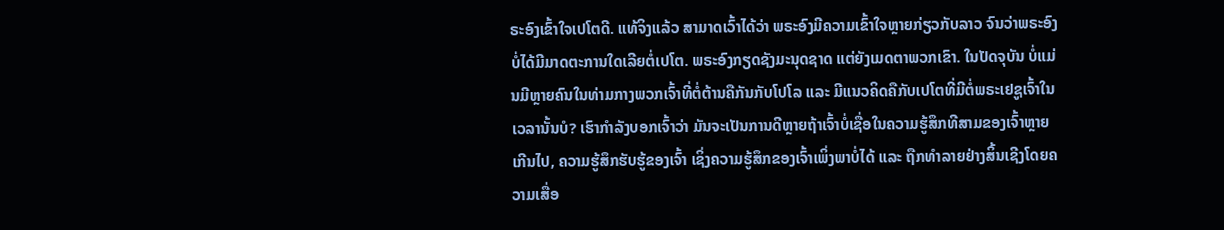ຣະອົງເຂົ້າໃຈເປໂຕດີ. ແທ້ຈິງແລ້ວ ສາມາດເວົ້າໄດ້ວ່າ ພຣະອົງມີຄວາມເຂົ້າໃຈຫຼາຍກ່ຽວກັບລາວ ຈົນວ່າພຣະອົງບໍ່ໄດ້ມີມາດຕະການໃດເລີຍຕໍ່ເປໂຕ. ພຣະອົງກຽດຊັງມະນຸດຊາດ ແຕ່ຍັງເມດຕາພວກເຂົາ. ໃນປັດຈຸບັນ ບໍ່ແມ່ນມີຫຼາຍຄົນໃນທ່າມກາງພວກເຈົ້າທີ່ຕໍ່ຕ້ານຄືກັນກັບໂປໂລ ແລະ ມີແນວຄິດຄືກັບເປໂຕທີ່ມີຕໍ່ພຣະເຢຊູເຈົ້າໃນເວລານັ້ນບໍ? ເຮົາກຳລັງບອກເຈົ້າວ່າ ມັນຈະເປັນການດີຫຼາຍຖ້າເຈົ້າບໍ່ເຊື່ອໃນຄວາມຮູ້ສຶກທີສາມຂອງເຈົ້າຫຼາຍເກີນໄປ, ຄວາມຮູ້ສຶກຮັບຮູ້ຂອງເຈົ້າ ເຊິ່ງຄວາມຮູ້ສຶກຂອງເຈົ້າເພິ່ງພາບໍ່ໄດ້ ແລະ ຖືກທຳລາຍຢ່າງສິ້ນເຊີງໂດຍຄວາມເສື່ອ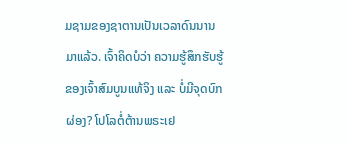ມຊາມຂອງຊາຕານເປັນເວລາດົນນານມາແລ້ວ. ເຈົ້າຄິດບໍວ່າ ຄວາມຮູ້ສຶກຮັບຮູ້ຂອງເຈົ້າສົມບູນແທ້ຈິງ ແລະ ບໍ່ມີຈຸດບົກຜ່ອງ? ໂປໂລຕໍ່ຕ້ານພຣະເຢ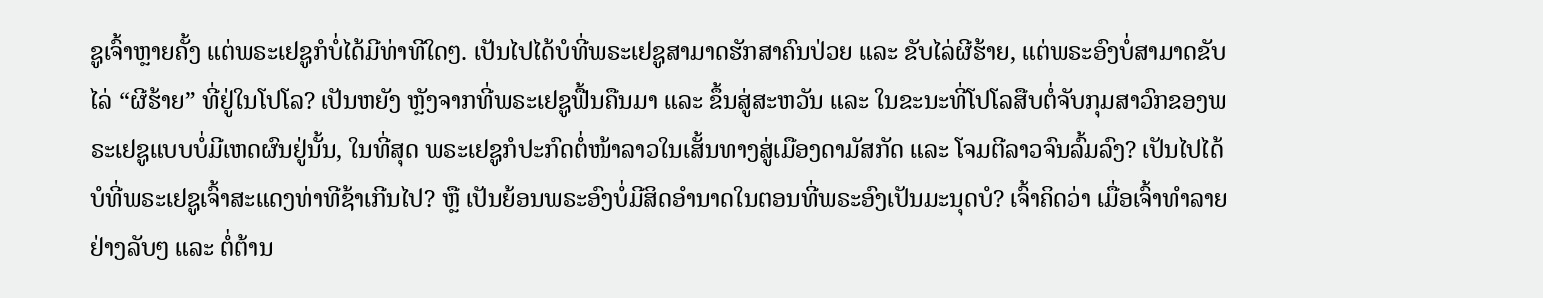ຊູເຈົ້າຫຼາຍຄັ້ງ ແຕ່ພຣະເຢຊູກໍບໍ່ໄດ້ມີທ່າທີໃດໆ. ເປັນໄປໄດ້ບໍທີ່ພຣະເຢຊູສາມາດຮັກສາຄົນປ່ວຍ ແລະ ຂັບໄລ່ຜີຮ້າຍ, ແຕ່ພຣະອົງບໍ່ສາມາດຂັບໄລ່ “ຜີຮ້າຍ” ທີ່ຢູ່ໃນໂປໂລ? ເປັນຫຍັງ ຫຼັງຈາກທີ່ພຣະເຢຊູຟື້ນຄືນມາ ແລະ ຂຶ້ນສູ່ສະຫວັນ ແລະ ໃນຂະນະທີ່ໂປໂລສືບຕໍ່ຈັບກຸມສາວົກຂອງພຣະເຢຊູແບບບໍ່ມີເຫດຜົນຢູ່ນັ້ນ, ໃນທີ່ສຸດ ພຣະເຢຊູກໍປະກົດຕໍ່ໜ້າລາວໃນເສັ້ນທາງສູ່ເມືອງດາມັສກັດ ແລະ ໂຈມຕີລາວຈົນລົ້ມລົງ? ເປັນໄປໄດ້ບໍທີ່ພຣະເຢຊູເຈົ້າສະແດງທ່າທີຊ້າເກີນໄປ? ຫຼື ເປັນຍ້ອນພຣະອົງບໍ່ມີສິດອຳນາດໃນຕອນທີ່ພຣະອົງເປັນມະນຸດບໍ? ເຈົ້າຄິດວ່າ ເມື່ອເຈົ້າທຳລາຍຢ່າງລັບໆ ແລະ ຕໍ່ຕ້ານ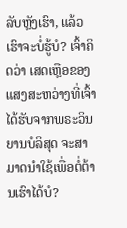ລັບຫຼັງເຮົາ, ແລ້ວເຮົາຈະບໍ່ຮູ້ບໍ? ເຈົ້າຄິດວ່າ ເສດເຫຼືອຂອງແສງສະຫວ່າງທີ່ເຈົ້າໄດ້ຮັບຈາກພຣະວິນຍານບໍລິສຸດ ຈະສາມາດນໍາໃຊ້ເພື່ອຕໍ່ຕ້ານເຮົາໄດ້ບໍ?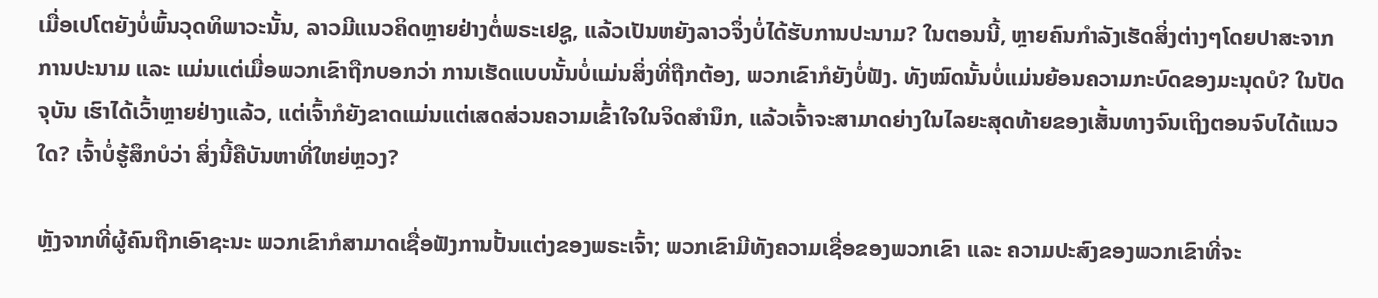ເມື່ອເປໂຕຍັງບໍ່ພົ້ນວຸດທິພາວະນັ້ນ, ລາວມີແນວຄິດຫຼາຍຢ່າງຕໍ່ພຣະເຢຊູ, ແລ້ວເປັນຫຍັງລາວຈຶ່ງບໍ່ໄດ້ຮັບການປະນາມ? ໃນຕອນນີ້, ຫຼາຍຄົນກຳລັງເຮັດສິ່ງຕ່າງໆໂດຍປາສະຈາກການປະນາມ ແລະ ແມ່ນແຕ່ເມື່ອພວກເຂົາຖືກບອກວ່າ ການເຮັດແບບນັ້ນບໍ່ແມ່ນສິ່ງທີ່ຖືກຕ້ອງ, ພວກເຂົາກໍຍັງບໍ່ຟັງ. ທັງໝົດນັ້ນບໍ່ແມ່ນຍ້ອນຄວາມກະບົດຂອງມະນຸດບໍ? ໃນປັດຈຸບັນ ເຮົາໄດ້ເວົ້າຫຼາຍຢ່າງແລ້ວ, ແຕ່ເຈົ້າກໍຍັງຂາດແມ່ນແຕ່ເສດສ່ວນຄວາມເຂົ້າໃຈໃນຈິດສຳນຶກ, ແລ້ວເຈົ້າຈະສາມາດຍ່າງໃນໄລຍະສຸດທ້າຍຂອງເສັ້ນທາງຈົນເຖິງຕອນຈົບໄດ້ແນວໃດ? ເຈົ້າບໍ່ຮູ້ສຶກບໍວ່າ ສິ່ງນີ້ຄືບັນຫາທີ່ໃຫຍ່ຫຼວງ?

ຫຼັງຈາກທີ່ຜູ້ຄົນຖືກເອົາຊະນະ ພວກເຂົາກໍສາມາດເຊື່ອຟັງການປັ້ນແຕ່ງຂອງພຣະເຈົ້າ; ພວກເຂົາມີທັງຄວາມເຊື່ອຂອງພວກເຂົາ ແລະ ຄວາມປະສົງຂອງພວກເຂົາທີ່ຈະ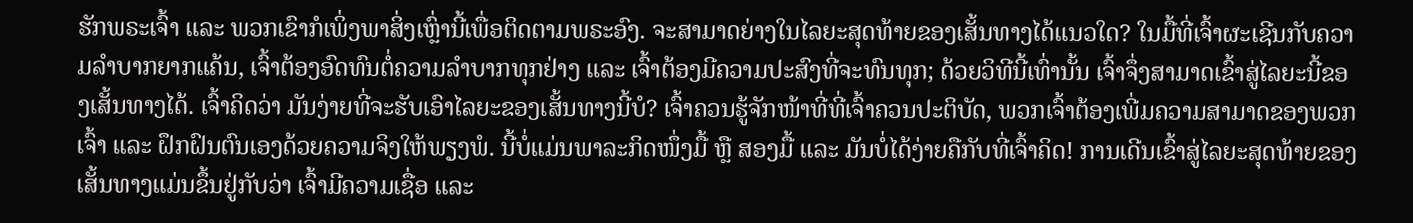ຮັກພຣະເຈົ້າ ແລະ ພວກເຂົາກໍເພິ່ງພາສິ່ງເຫຼົ່ານີ້ເພື່ອຕິດຕາມພຣະອົງ. ຈະສາມາດຍ່າງໃນໄລຍະສຸດທ້າຍຂອງເສັ້ນທາງໄດ້ແນວໃດ? ໃນມື້ທີ່ເຈົ້າຜະເຊີນກັບຄວາມລຳບາກຍາກແຄ້ນ, ເຈົ້າຕ້ອງອົດທົນຕໍ່ຄວາມລຳບາກທຸກຢ່າງ ແລະ ເຈົ້າຕ້ອງມີຄວາມປະສົງທີ່ຈະທົນທຸກ; ດ້ວຍວິທີນີ້ເທົ່ານັ້ນ ເຈົ້າຈຶ່ງສາມາດເຂົ້າສູ່ໄລຍະນີ້ຂອງເສັ້ນທາງໄດ້. ເຈົ້າຄິດວ່າ ມັນງ່າຍທີ່ຈະຮັບເອົາໄລຍະຂອງເສັ້ນທາງນີ້ບໍ? ເຈົ້າຄວນຮູ້ຈັກໜ້າທີ່ທີ່ເຈົ້າຄວນປະຕິບັດ, ພວກເຈົ້າຕ້ອງເພີ່ມຄວາມສາມາດຂອງພວກເຈົ້າ ແລະ ຝຶກຝົນຕົນເອງດ້ວຍຄວາມຈິງໃຫ້ພຽງພໍ. ນີ້ບໍ່ແມ່ນພາລະກິດໜຶ່ງມື້ ຫຼື ສອງມື້ ແລະ ມັນບໍ່ໄດ້ງ່າຍຄືກັບທີ່ເຈົ້າຄິດ! ການເດີນເຂົ້າສູ່ໄລຍະສຸດທ້າຍຂອງເສັ້ນທາງແມ່ນຂຶ້ນຢູ່ກັບວ່າ ເຈົ້າມີຄວາມເຊື່ອ ແລະ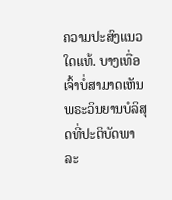ຄວາມປະສົງແນວໃດແທ້. ບາງເທື່ອ ເຈົ້າບໍ່ສາມາດເຫັນພຣະວິນຍານບໍລິສຸດທີ່ປະຕິບັດພາລະ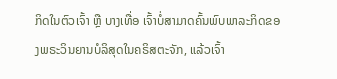ກິດໃນຕົວເຈົ້າ ຫຼື ບາງເທື່ອ ເຈົ້າບໍ່ສາມາດຄົ້ນພົບພາລະກິດຂອງພຣະວິນຍານບໍລິສຸດໃນຄຣິສຕະຈັກ, ແລ້ວເຈົ້າ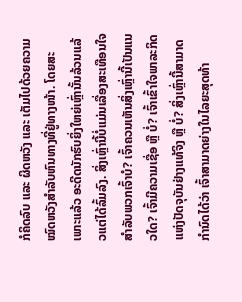ກໍຄິດລົບ ແລະ ຜິດຫວັງ ແລະ ເຕັມໄປດ້ວຍຄວາມໝົດຫວັງສຳລັບຫົນທາງທີ່ຢູ່ທາງໜ້າ. ໂດຍສະເພາະແລ້ວ ອະດີດນັກຮົບຍິ່ງໃຫຍ່ເຫຼົ່ານັ້ນລ້ວນແລ້ວແຕ່ໄດ້ລົ້ມລົງ. ສິ່ງເຫຼົ່ານີ້ບໍ່ແມ່ນເລື່ອງສະເທືອນໃຈສຳລັບພວກເຈົ້າບໍ? ເຈົ້າຄວນເຫັນສິ່ງເຫຼົ່ານີ້ເປັນແນວໃດ? ເຈົ້າມີຄວາມເຊື່ອ ຫຼື ບໍ່? ເຈົ້າເຂົ້າໃຈພາລະກິດແຫ່ງປັດຈຸບັນຢ່າງແທ້ຈິງ ຫຼື ບໍ່? ສິ່ງເຫຼົ່ານີ້ສາມາດກຳນົດໄດ້ວ່າ ເຈົ້າສາມາດຍ່າງໃນໄລຍະສຸດທ້າ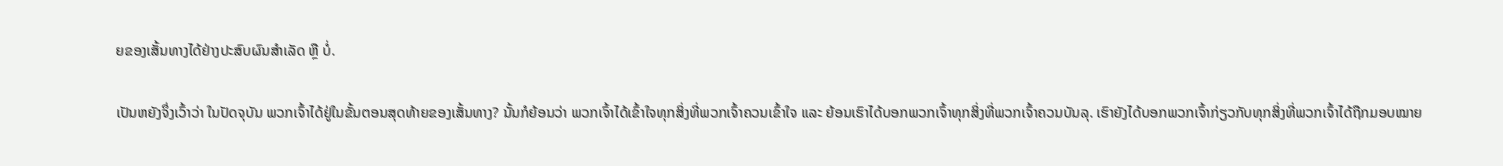ຍຂອງເສັ້ນທາງໄດ້ຢ່າງປະສົບຜົນສຳເລັດ ຫຼື ບໍ່.

ເປັນຫຍັງຈຶ່ງເວົ້າວ່າ ໃນປັດຈຸບັນ ພວກເຈົ້າໄດ້ຢູ່ໃນຂັ້ນຕອນສຸດທ້າຍຂອງເສັ້ນທາງ? ນັ້ນກໍຍ້ອນວ່າ ພວກເຈົ້າໄດ້ເຂົ້າໃຈທຸກສິ່ງທີ່ພວກເຈົ້າຄວນເຂົ້າໃຈ ແລະ ຍ້ອນເຮົາໄດ້ບອກພວກເຈົ້າທຸກສິ່ງທີ່ພວກເຈົ້າຄວນບັນລຸ. ເຮົາຍັງໄດ້ບອກພວກເຈົ້າກ່ຽວກັບທຸກສິ່ງທີ່ພວກເຈົ້າໄດ້ຖືກມອບໝາຍ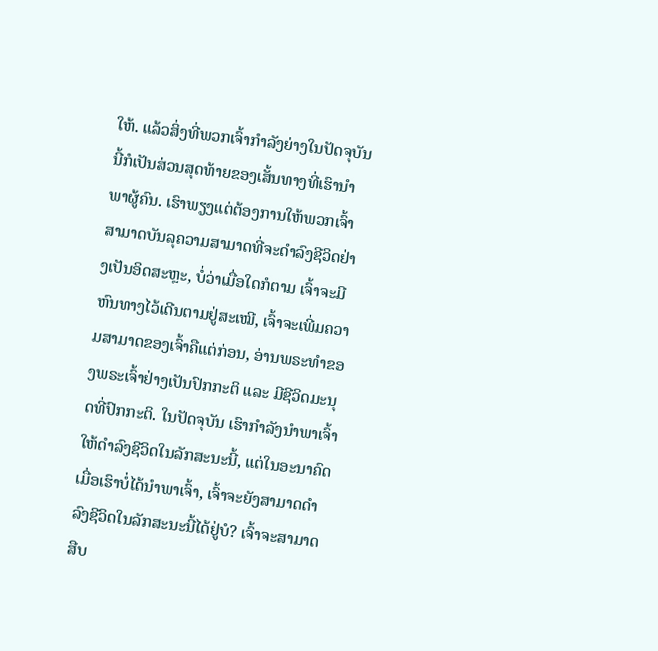ໃຫ້. ແລ້ວສິ່ງທີ່ພວກເຈົ້າກຳລັງຍ່າງໃນປັດຈຸບັນນີ້ກໍເປັນສ່ວນສຸດທ້າຍຂອງເສັ້ນທາງທີ່ເຮົານໍາພາຜູ້ຄົນ. ເຮົາພຽງແຕ່ຕ້ອງການໃຫ້ພວກເຈົ້າສາມາດບັນລຸຄວາມສາມາດທີ່ຈະດຳລົງຊີວິດຢ່າງເປັນອິດສະຫຼະ, ບໍ່ວ່າເມື່ອໃດກໍຕາມ ເຈົ້າຈະມີຫົນທາງໄວ້ເດີນຕາມຢູ່ສະເໝີ, ເຈົ້າຈະເພີ່ມຄວາມສາມາດຂອງເຈົ້າຄືແຕ່ກ່ອນ, ອ່ານພຣະທຳຂອງພຣະເຈົ້າຢ່າງເປັນປົກກະຕິ ແລະ ມີຊີວິດມະນຸດທີ່ປົກກະຕິ. ໃນປັດຈຸບັນ ເຮົາກຳລັງນໍາພາເຈົ້າໃຫ້ດຳລົງຊີວິດໃນລັກສະນະນີ້, ແຕ່ໃນອະນາຄົດ ເມື່ອເຮົາບໍ່ໄດ້ນໍາພາເຈົ້າ, ເຈົ້າຈະຍັງສາມາດດຳລົງຊີວິດໃນລັກສະນະນີ້ໄດ້ຢູ່ບໍ? ເຈົ້າຈະສາມາດສືບ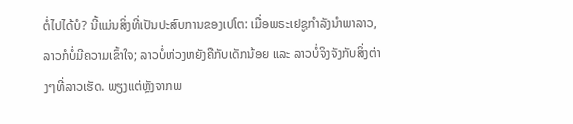ຕໍ່ໄປໄດ້ບໍ? ນີ້ແມ່ນສິ່ງທີ່ເປັນປະສົບການຂອງເປໂຕ: ເມື່ອພຣະເຢຊູກຳລັງນຳພາລາວ, ລາວກໍບໍ່ມີຄວາມເຂົ້າໃຈ; ລາວບໍ່ຫ່ວງຫຍັງຄືກັບເດັກນ້ອຍ ແລະ ລາວບໍ່ຈິງຈັງກັບສິ່ງຕ່າງໆທີ່ລາວເຮັດ. ພຽງແຕ່ຫຼັງຈາກພ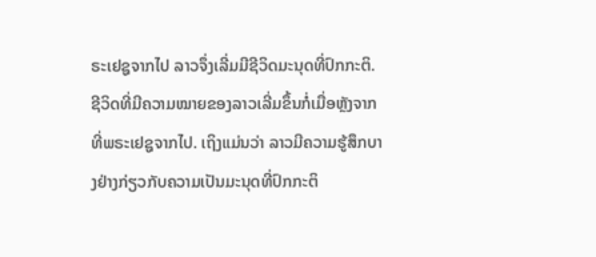ຣະເຢຊູຈາກໄປ ລາວຈຶ່ງເລີ່ມມີຊີວິດມະນຸດທີ່ປົກກະຕິ. ຊີວິດທີ່ມີຄວາມໝາຍຂອງລາວເລີ່ມຂຶ້ນກໍ່ເມື່ອຫຼັງຈາກທີ່ພຣະເຢຊູຈາກໄປ. ເຖິງແມ່ນວ່າ ລາວມີຄວາມຮູ້ສຶກບາງຢ່າງກ່ຽວກັບຄວາມເປັນມະນຸດທີ່ປົກກະຕິ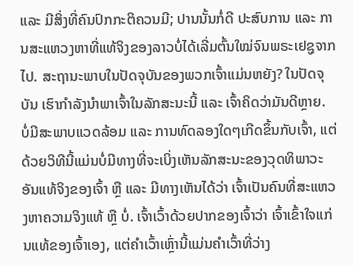ແລະ ມີສິ່ງທີ່ຄົນປົກກະຕິຄວນມີ; ປານນັ້ນກໍ່ດີ ປະສົບການ ແລະ ການສະແຫວງຫາທີ່ແທ້ຈິງຂອງລາວບໍ່ໄດ້ເລີ່ມຕົ້ນໃໝ່ຈົນພຣະເຢຊູຈາກໄປ. ສະຖານະພາບໃນປັດຈຸບັນຂອງພວກເຈົ້າແມ່ນຫຍັງ? ໃນປັດຈຸບັນ ເຮົາກຳລັງນໍາພາເຈົ້າໃນລັກສະນະນີ້ ແລະ ເຈົ້າຄິດວ່າມັນດີຫຼາຍ. ບໍ່ມີສະພາບແວດລ້ອມ ແລະ ການທົດລອງໃດໆເກີດຂຶ້ນກັບເຈົ້າ, ແຕ່ດ້ວຍວິທີນີ້ແມ່ນບໍ່ມີທາງທີ່ຈະເບິ່ງເຫັນລັກສະນະຂອງວຸດທິພາວະອັນແທ້ຈິງຂອງເຈົ້າ ຫຼື ແລະ ມີທາງເຫັນໄດ້ວ່າ ເຈົ້າເປັນຄົນທີ່ສະແຫວງຫາຄວາມຈິງແທ້ ຫຼື ບໍ່. ເຈົ້າເວົ້າດ້ວຍປາກຂອງເຈົ້າວ່າ ເຈົ້າເຂົ້າໃຈແກ່ນແທ້ຂອງເຈົ້າເອງ, ແຕ່ຄຳເວົ້າເຫຼົ່ານີ້ແມ່ນຄຳເວົ້າທີ່ວ່າງ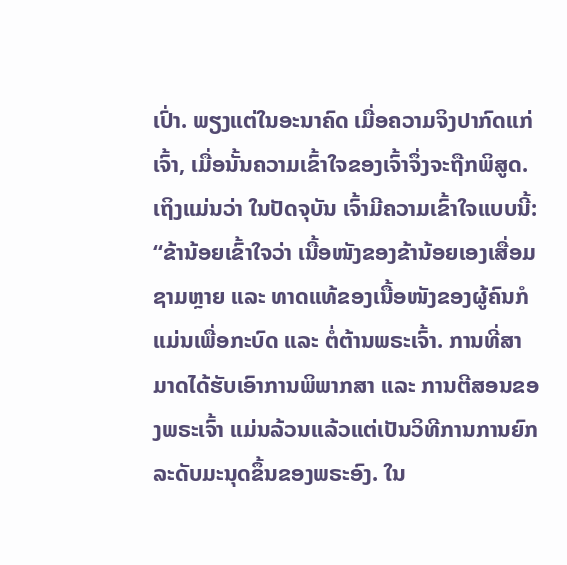ເປົ່າ. ພຽງແຕ່ໃນອະນາຄົດ ເມື່ອຄວາມຈິງປາກົດແກ່ເຈົ້າ, ເມື່ອນັ້ນຄວາມເຂົ້າໃຈຂອງເຈົ້າຈຶ່ງຈະຖືກພິສູດ. ເຖິງແມ່ນວ່າ ໃນປັດຈຸບັນ ເຈົ້າມີຄວາມເຂົ້າໃຈແບບນີ້: “ຂ້ານ້ອຍເຂົ້າໃຈວ່າ ເນື້ອໜັງຂອງຂ້ານ້ອຍເອງເສື່ອມຊາມຫຼາຍ ແລະ ທາດແທ້ຂອງເນື້ອໜັງຂອງຜູ້ຄົນກໍແມ່ນເພື່ອກະບົດ ແລະ ຕໍ່ຕ້ານພຣະເຈົ້າ. ການທີ່ສາມາດໄດ້ຮັບເອົາການພິພາກສາ ແລະ ການຕີສອນຂອງພຣະເຈົ້າ ແມ່ນລ້ວນແລ້ວແຕ່ເປັນວິທີການການຍົກລະດັບມະນຸດຂຶ້ນຂອງພຣະອົງ. ໃນ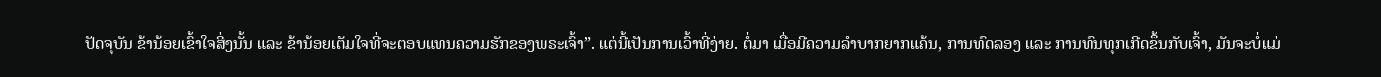ປັດຈຸບັນ ຂ້ານ້ອຍເຂົ້າໃຈສິ່ງນັ້ນ ແລະ ຂ້ານ້ອຍເຕັມໃຈທີ່ຈະຕອບແທນຄວາມຮັກຂອງພຣະເຈົ້າ”. ແຕ່ນີ້ເປັນການເວົ້າທີ່ງ່າຍ. ຕໍ່ມາ ເມື່ອມີຄວາມລຳບາກຍາກແຄ້ນ, ການທົດລອງ ແລະ ການທົນທຸກເກີດຂຶ້ນກັບເຈົ້າ, ມັນຈະບໍ່ແມ່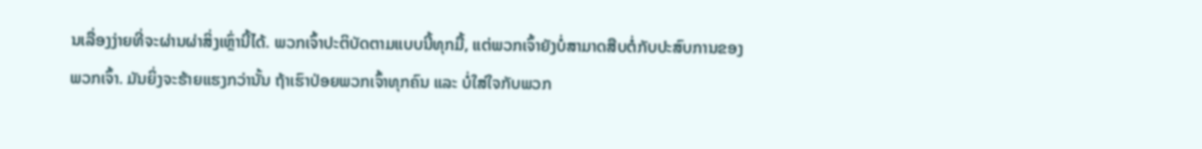ນເລື່ອງງ່າຍທີ່ຈະຜ່ານຜ່າສິ່ງເຫຼົ່ານີ້ໄດ້. ພວກເຈົ້າປະຕິບັດຕາມແບບນີ້ທຸກມື້, ແຕ່ພວກເຈົ້າຍັງບໍ່ສາມາດສືບຕໍ່ກັບປະສົບການຂອງພວກເຈົ້າ. ມັນຍິ່ງຈະຮ້າຍແຮງກວ່ານັ້ນ ຖ້າເຮົາປ່ອຍພວກເຈົ້າທຸກຄົນ ແລະ ບໍ່ໃສ່ໃຈກັບພວກ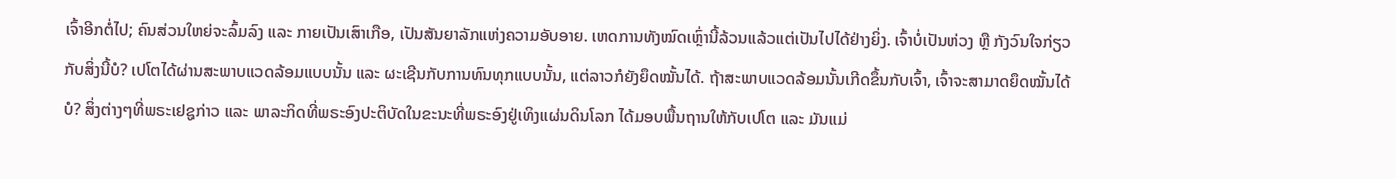ເຈົ້າອີກຕໍ່ໄປ; ຄົນສ່ວນໃຫຍ່ຈະລົ້ມລົງ ແລະ ກາຍເປັນເສົາເກືອ, ເປັນສັນຍາລັກແຫ່ງຄວາມອັບອາຍ. ເຫດການທັງໝົດເຫຼົ່ານີ້ລ້ວນແລ້ວແຕ່ເປັນໄປໄດ້ຢ່າງຍິ່ງ. ເຈົ້າບໍ່ເປັນຫ່ວງ ຫຼື ກັງວົນໃຈກ່ຽວກັບສິ່ງນີ້ບໍ? ເປໂຕໄດ້ຜ່ານສະພາບແວດລ້ອມແບບນັ້ນ ແລະ ຜະເຊີນກັບການທົນທຸກແບບນັ້ນ, ແຕ່ລາວກໍຍັງຍຶດໝັ້ນໄດ້. ຖ້າສະພາບແວດລ້ອມນັ້ນເກີດຂຶ້ນກັບເຈົ້າ, ເຈົ້າຈະສາມາດຍຶດໝັ້ນໄດ້ບໍ? ສິ່ງຕ່າງໆທີ່ພຣະເຢຊູກ່າວ ແລະ ພາລະກິດທີ່ພຣະອົງປະຕິບັດໃນຂະນະທີ່ພຣະອົງຢູ່ເທິງແຜ່ນດິນໂລກ ໄດ້ມອບພື້ນຖານໃຫ້ກັບເປໂຕ ແລະ ມັນແມ່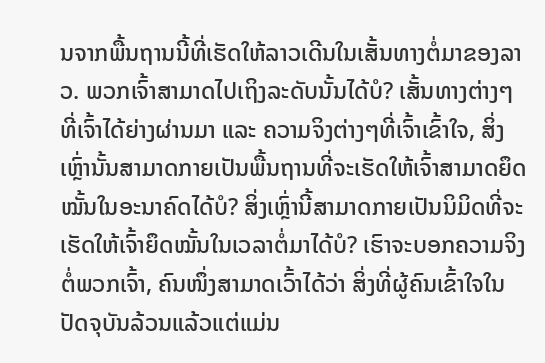ນຈາກພື້ນຖານນີ້ທີ່ເຮັດໃຫ້ລາວເດີນໃນເສັ້ນທາງຕໍ່ມາຂອງລາວ. ພວກເຈົ້າສາມາດໄປເຖິງລະດັບນັ້ນໄດ້ບໍ? ເສັ້ນທາງຕ່າງໆທີ່ເຈົ້າໄດ້ຍ່າງຜ່ານມາ ແລະ ຄວາມຈິງຕ່າງໆທີ່ເຈົ້າເຂົ້າໃຈ, ສິ່ງເຫຼົ່ານັ້ນສາມາດກາຍເປັນພື້ນຖານທີ່ຈະເຮັດໃຫ້ເຈົ້າສາມາດຍຶດໝັ້ນໃນອະນາຄົດໄດ້ບໍ? ສິ່ງເຫຼົ່ານີ້ສາມາດກາຍເປັນນິມິດທີ່ຈະເຮັດໃຫ້ເຈົ້າຍຶດໝັ້ນໃນເວລາຕໍ່ມາໄດ້ບໍ? ເຮົາຈະບອກຄວາມຈິງຕໍ່ພວກເຈົ້າ, ຄົນໜຶ່ງສາມາດເວົ້າໄດ້ວ່າ ສິ່ງທີ່ຜູ້ຄົນເຂົ້າໃຈໃນປັດຈຸບັນລ້ວນແລ້ວແຕ່ແມ່ນ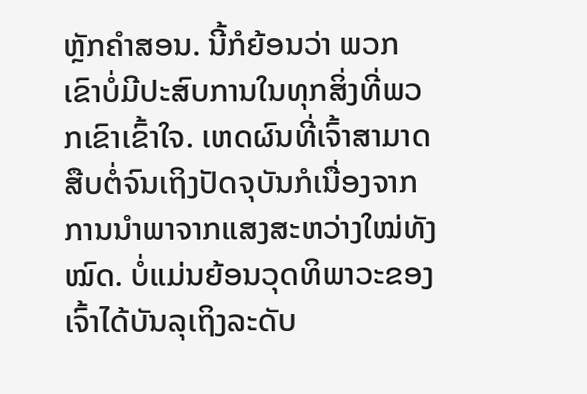ຫຼັກຄຳສອນ. ນີ້ກໍຍ້ອນວ່າ ພວກເຂົາບໍ່ມີປະສົບການໃນທຸກສິ່ງທີ່ພວກເຂົາເຂົ້າໃຈ. ເຫດຜົນທີ່ເຈົ້າສາມາດສືບຕໍ່ຈົນເຖິງປັດຈຸບັນກໍເນື່ອງຈາກການນໍາພາຈາກແສງສະຫວ່າງໃໝ່ທັງໝົດ. ບໍ່ແມ່ນຍ້ອນວຸດທິພາວະຂອງເຈົ້າໄດ້ບັນລຸເຖິງລະດັບ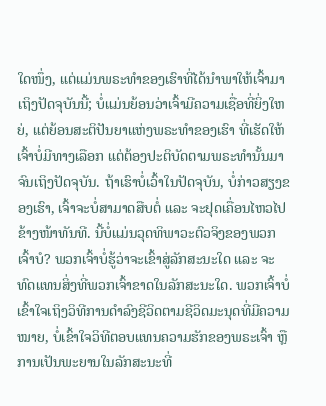ໃດໜຶ່ງ, ແຕ່ແມ່ນພຣະທຳຂອງເຮົາທີ່ໄດ້ນໍາພາໃຫ້ເຈົ້າມາເຖິງປັດຈຸບັນນີ້; ບໍ່ແມ່ນຍ້ອນວ່າເຈົ້າມີຄວາມເຊື່ອທີ່ຍິ່ງໃຫຍ່, ແຕ່ຍ້ອນສະຕິປັນຍາແຫ່ງພຣະທຳຂອງເຮົາ ທີ່ເຮັດໃຫ້ເຈົ້າບໍ່ມີທາງເລືອກ ແຕ່ຕ້ອງປະຕິບັດຕາມພຣະທຳນັ້ນມາຈົນເຖິງປັດຈຸບັນ. ຖ້າເຮົາບໍ່ເວົ້າໃນປັດຈຸບັນ, ບໍ່ກ່າວສຽງຂອງເຮົາ, ເຈົ້າຈະບໍ່ສາມາດສືບຕໍ່ ແລະ ຈະຢຸດເຄື່ອນໄຫວໄປຂ້າງໜ້າທັນທີ. ນີ້ບໍ່ແມ່ນວຸດທິພາວະຕົວຈິງຂອງພວກເຈົ້າບໍ? ພວກເຈົ້າບໍ່ຮູ້ວ່າຈະເຂົ້າສູ່ລັກສະນະໃດ ແລະ ຈະທົດແທນສິ່ງທີ່ພວກເຈົ້າຂາດໃນລັກສະນະໃດ. ພວກເຈົ້າບໍ່ເຂົ້າໃຈເຖິງວິທີການດຳລົງຊີວິດຕາມຊີວິດມະນຸດທີ່ມີຄວາມໝາຍ, ບໍ່ເຂົ້າໃຈວິທີຕອບແທນຄວາມຮັກຂອງພຣະເຈົ້າ ຫຼື ການເປັນພະຍານໃນລັກສະນະທີ່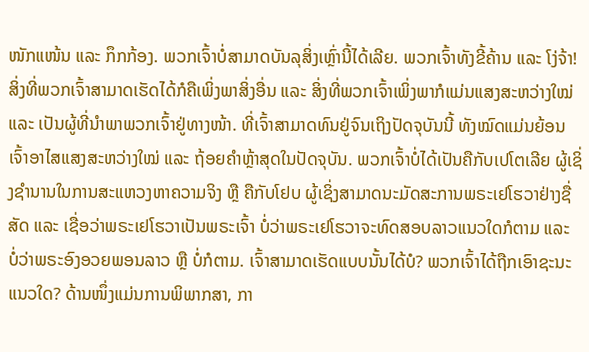ໜັກແໜ້ນ ແລະ ກຶກກ້ອງ. ພວກເຈົ້າບໍ່ສາມາດບັນລຸສິ່ງເຫຼົ່ານີ້ໄດ້ເລີຍ. ພວກເຈົ້າທັງຂີ້ຄ້ານ ແລະ ໂງ່ຈ້າ! ສິ່ງທີ່ພວກເຈົ້າສາມາດເຮັດໄດ້ກໍຄືເພິ່ງພາສິ່ງອື່ນ ແລະ ສິ່ງທີ່ພວກເຈົ້າເພິ່ງພາກໍແມ່ນແສງສະຫວ່າງໃໝ່ ແລະ ເປັນຜູ້ທີ່ນໍາພາພວກເຈົ້າຢູ່ທາງໜ້າ. ທີ່ເຈົ້າສາມາດທົນຢູ່ຈົນເຖິງປັດຈຸບັນນີ້ ທັງໝົດແມ່ນຍ້ອນເຈົ້າອາໄສແສງສະຫວ່າງໃໝ່ ແລະ ຖ້ອຍຄຳຫຼ້າສຸດໃນປັດຈຸບັນ. ພວກເຈົ້າບໍ່ໄດ້ເປັນຄືກັບເປໂຕເລີຍ ຜູ້ເຊິ່ງຊໍານານໃນການສະແຫວງຫາຄວາມຈິງ ຫຼື ຄືກັບໂຢບ ຜູ້ເຊິ່ງສາມາດນະມັດສະການພຣະເຢໂຮວາຢ່າງຊື່ສັດ ແລະ ເຊື່ອວ່າພຣະເຢໂຮວາເປັນພຣະເຈົ້າ ບໍ່ວ່າພຣະເຢໂຮວາຈະທົດສອບລາວແນວໃດກໍຕາມ ແລະ ບໍ່ວ່າພຣະອົງອວຍພອນລາວ ຫຼື ບໍ່ກໍຕາມ. ເຈົ້າສາມາດເຮັດແບບນັ້ນໄດ້ບໍ? ພວກເຈົ້າໄດ້ຖືກເອົາຊະນະແນວໃດ? ດ້ານໜຶ່ງແມ່ນການພິພາກສາ, ກາ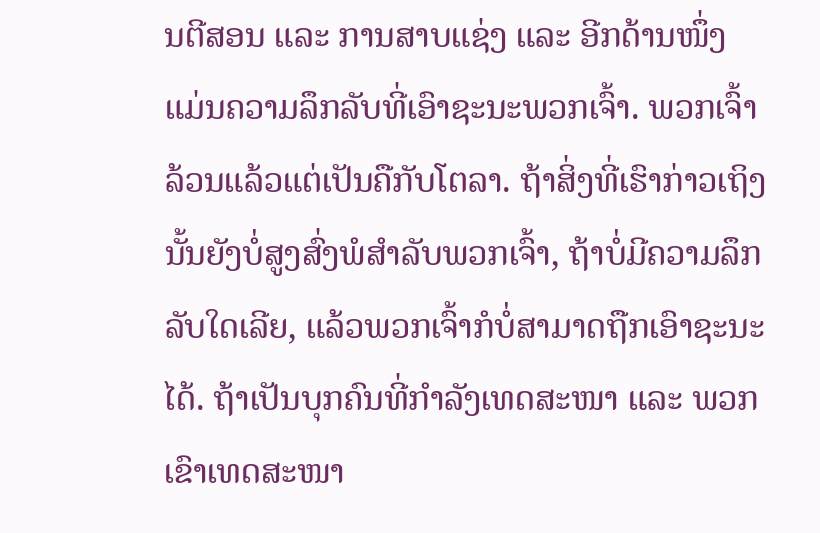ນຕີສອນ ແລະ ການສາບແຊ່ງ ແລະ ອີກດ້ານໜຶ່ງແມ່ນຄວາມລຶກລັບທີ່ເອົາຊະນະພວກເຈົ້າ. ພວກເຈົ້າລ້ວນແລ້ວແຕ່ເປັນຄືກັບໂຕລາ. ຖ້າສິ່ງທີ່ເຮົາກ່າວເຖິງນັ້ນຍັງບໍ່ສູງສົ່ງພໍສຳລັບພວກເຈົ້າ, ຖ້າບໍ່ມີຄວາມລຶກລັບໃດເລີຍ, ແລ້ວພວກເຈົ້າກໍບໍ່ສາມາດຖືກເອົາຊະນະໄດ້. ຖ້າເປັນບຸກຄົນທີ່ກຳລັງເທດສະໜາ ແລະ ພວກເຂົາເທດສະໜາ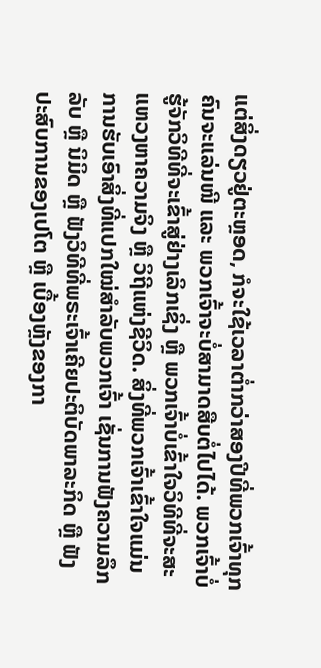ແຕ່ສິ່ງດຽວຢູ່ຕະຫຼອດ, ກໍຈະໃຊ້ເວລາຕໍ່າກວ່າສອງປີທີ່ພວກເຈົ້າທຸກຄົນຈະແລ່ນໜີ ແລະ ພວກເຈົ້າຈະບໍ່ສາມາດສືບຕໍ່ໄປໄດ້. ພວກເຈົ້າບໍ່ຮູ້ຈັກວິທີທີ່ຈະເຂົ້າສູ່ຢ່າງເລິກເຊິ່ງ ຫຼື ພວກເຈົ້າບໍ່ເຂົ້າໃຈວິທີທີ່ຈະສະແຫວງຫາຄວາມຈິງ ຫຼື ວິຖີແຫ່ງຊີວິດ. ສິ່ງທີ່ພວກເຈົ້າເຂົ້າໃຈແມ່ນການຮັບເອົາສິ່ງທີ່ແປກໃໝ່ສໍາລັບພວກເຈົ້າ ເຊັ່ນການຟັງຄວາມລຶກລັບ ຫຼື ນິມິດ ຫຼື ຟັງວິທີທີ່ພຣະເຈົ້າເຄີຍປະຕິບັດພາລະກິດ ຫຼື ຟັງປະສົບການຂອງເປໂຕ ຫຼື ເບື້ອງຫຼັງຂອງກາ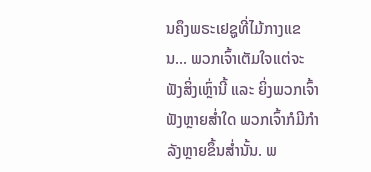ນຄຶງພຣະເຢຊູທີ່ໄມ້ກາງແຂນ... ພວກເຈົ້າເຕັມໃຈແຕ່ຈະຟັງສິ່ງເຫຼົ່ານີ້ ແລະ ຍິ່ງພວກເຈົ້າຟັງຫຼາຍສໍ່າໃດ ພວກເຈົ້າກໍມີກຳລັງຫຼາຍຂຶ້ນສໍ່ານັ້ນ. ພ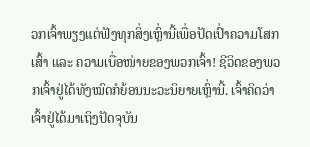ວກເຈົ້າພຽງແຕ່ຟັງທຸກສິ່ງເຫຼົ່ານີ້ເພື່ອປັດເປົ່າຄວາມໂສກເສົ້າ ແລະ ຄວາມເບື່ອໜ່າຍຂອງພວກເຈົ້າ! ຊີວິດຂອງພວກເຈົ້າຢູ່ໄດ້ທັງໝົດກໍຍ້ອນນະວະນິຍາຍເຫຼົ່ານີ້. ເຈົ້າຄິດວ່າ ເຈົ້າຢູ່ໄດ້ມາເຖິງປັດຈຸບັນ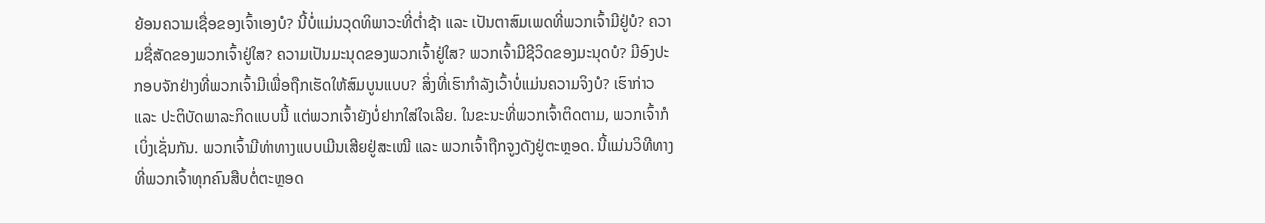ຍ້ອນຄວາມເຊື່ອຂອງເຈົ້າເອງບໍ? ນີ້ບໍ່ແມ່ນວຸດທິພາວະທີ່ຕໍ່າຊ້າ ແລະ ເປັນຕາສົມເພດທີ່ພວກເຈົ້າມີຢູ່ບໍ? ຄວາມຊື່ສັດຂອງພວກເຈົ້າຢູ່ໃສ? ຄວາມເປັນມະນຸດຂອງພວກເຈົ້າຢູ່ໃສ? ພວກເຈົ້າມີຊີວິດຂອງມະນຸດບໍ? ມີອົງປະກອບຈັກຢ່າງທີ່ພວກເຈົ້າມີເພື່ອຖືກເຮັດໃຫ້ສົມບູນແບບ? ສິ່ງທີ່ເຮົາກຳລັງເວົ້າບໍ່ແມ່ນຄວາມຈິງບໍ? ເຮົາກ່າວ ແລະ ປະຕິບັດພາລະກິດແບບນີ້ ແຕ່ພວກເຈົ້າຍັງບໍ່ຢາກໃສ່ໃຈເລີຍ. ໃນຂະນະທີ່ພວກເຈົ້າຕິດຕາມ, ພວກເຈົ້າກໍເບິ່ງເຊັ່ນກັນ. ພວກເຈົ້າມີທ່າທາງແບບເມີນເສີຍຢູ່ສະເໝີ ແລະ ພວກເຈົ້າຖືກຈູງດັງຢູ່ຕະຫຼອດ. ນີ້ແມ່ນວິທີທາງທີ່ພວກເຈົ້າທຸກຄົນສືບຕໍ່ຕະຫຼອດ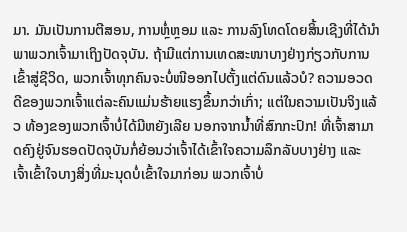ມາ. ມັນເປັນການຕີສອນ, ການຫຼໍ່ຫຼອມ ແລະ ການລົງໂທດໂດຍສິ້ນເຊີງທີ່ໄດ້ນຳພາພວກເຈົ້າມາເຖິງປັດຈຸບັນ. ຖ້າມີແຕ່ການເທດສະໜາບາງຢ່າງກ່ຽວກັບການເຂົ້າສູ່ຊີວິດ, ພວກເຈົ້າທຸກຄົນຈະບໍ່ໜີອອກໄປຕັ້ງແຕ່ດົນແລ້ວບໍ? ຄວາມອວດດີຂອງພວກເຈົ້າແຕ່ລະຄົນແມ່ນຮ້າຍແຮງຂຶ້ນກວ່າເກົ່າ; ແຕ່ໃນຄວາມເປັນຈິງແລ້ວ ທ້ອງຂອງພວກເຈົ້າບໍ່ໄດ້ມີຫຍັງເລີຍ ນອກຈາກນໍ້າທີ່ສົກກະປົກ! ທີ່ເຈົ້າສາມາດຄົງຢູ່ຈົນຮອດປັດຈຸບັນກໍ່ຍ້ອນວ່າເຈົ້າໄດ້ເຂົ້າໃຈຄວາມລຶກລັບບາງຢ່າງ ແລະ ເຈົ້າເຂົ້າໃຈບາງສິ່ງທີ່ມະນຸດບໍ່ເຂົ້າໃຈມາກ່ອນ ພວກເຈົ້າບໍ່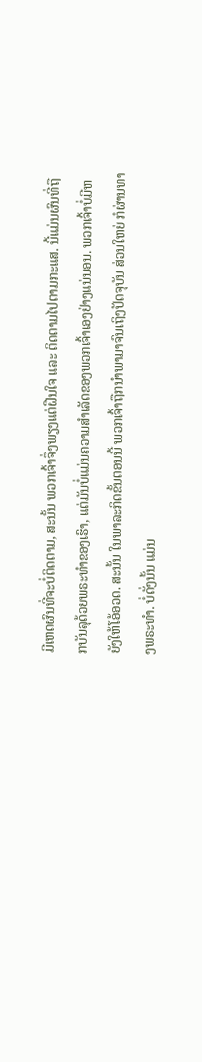ມີເຫດຜົນທີ່ຈະບໍ່ຕິດຕາມ, ສະນັ້ນ ພວກເຈົ້າຈຶ່ງພຽງແຕ່ຝືນໃຈ ແລະ ຕິດຕາມໄປຕາມກະແສ. ນີ້ແມ່ນຜົນທີ່ຖືກບັນລຸດ້ວຍພຣະທຳຂອງເຮົາ, ແຕ່ມັນບໍ່ແມ່ນຄວາມສໍາເລັດຂອງພວກເຈົ້າເອງຢ່າງແນ່ນອນ. ພວກເຈົ້າບໍ່ມີຫຍັງໃຫ້ໂອ້ອວດ. ສະນັ້ນ ໃນພາລະກິດຂັ້ນຕອນນີ້ ພວກເຈົ້າຖືກນໍາພາມາຈົນເຖິງປັດຈຸບັນ ສ່ວນໃຫຍ່ ກໍຜ່ານທາງພຣະທຳ. ບໍ່ດັ່ງນັ້ນ ແມ່ນ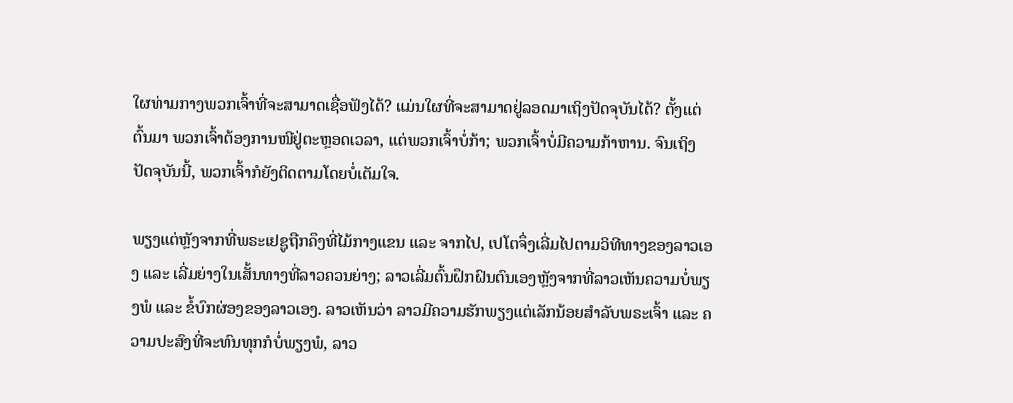ໃຜທ່າມກາງພວກເຈົ້າທີ່ຈະສາມາດເຊື່ອຟັງໄດ້? ແມ່ນໃຜທີ່ຈະສາມາດຢູ່ລອດມາເຖິງປັດຈຸບັນໄດ້? ຕັ້ງແຕ່ຕົ້ນມາ ພວກເຈົ້າຕ້ອງການໜີຢູ່ຕະຫຼອດເວລາ, ແຕ່ພວກເຈົ້າບໍ່ກ້າ; ພວກເຈົ້າບໍ່ມີຄວາມກ້າຫານ. ຈົນເຖິງປັດຈຸບັນນີ້, ພວກເຈົ້າກໍຍັງຕິດຕາມໂດຍບໍ່ເຕັມໃຈ.

ພຽງແຕ່ຫຼັງຈາກທີ່ພຣະເຢຊູຖືກຄຶງທີ່ໄມ້ກາງແຂນ ແລະ ຈາກໄປ, ເປໂຕຈຶ່ງເລີ່ມໄປຕາມວິທີທາງຂອງລາວເອງ ແລະ ເລີ່ມຍ່າງໃນເສັ້ນທາງທີ່ລາວຄວນຍ່າງ; ລາວເລີ່ມຕົ້ນຝຶກຝົນຕົນເອງຫຼັງຈາກທີ່ລາວເຫັນຄວາມບໍ່ພຽງພໍ ແລະ ຂໍ້ບົກຜ່ອງຂອງລາວເອງ. ລາວເຫັນວ່າ ລາວມີຄວາມຮັກພຽງແຕ່ເລັກນ້ອຍສຳລັບພຣະເຈົ້າ ແລະ ຄວາມປະສົງທີ່ຈະທົນທຸກກໍບໍ່ພຽງພໍ, ລາວ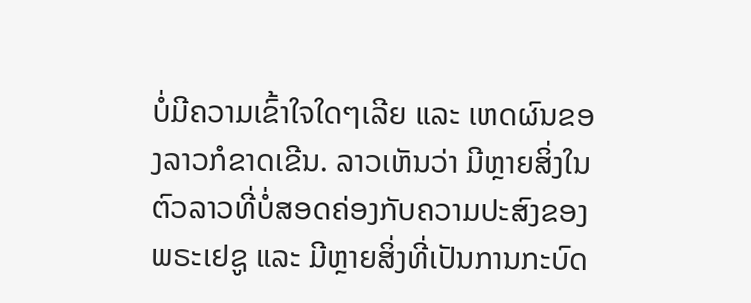ບໍ່ມີຄວາມເຂົ້າໃຈໃດໆເລີຍ ແລະ ເຫດຜົນຂອງລາວກໍຂາດເຂີນ. ລາວເຫັນວ່າ ມີຫຼາຍສິ່ງໃນຕົວລາວທີ່ບໍ່ສອດຄ່ອງກັບຄວາມປະສົງຂອງພຣະເຢຊູ ແລະ ມີຫຼາຍສິ່ງທີ່ເປັນການກະບົດ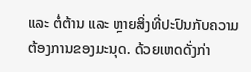ແລະ ຕໍ່ຕ້ານ ແລະ ຫຼາຍສິ່ງທີ່ປະປົນກັບຄວາມຕ້ອງການຂອງມະນຸດ. ດ້ວຍເຫດດັ່ງກ່າ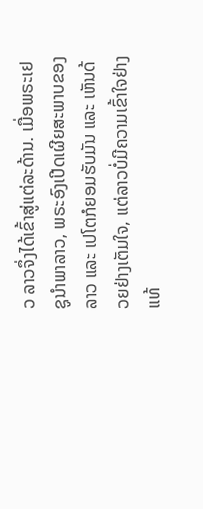ວ ລາວຈຶ່ງໄດ້ເຂົ້າສູ່ແຕ່ລະດ້ານ. ເມື່ອພຣະເຢຊູນໍາພາລາວ, ພຣະອົງເປີດເຜີຍສະພາບຂອງລາວ ແລະ ເປໂຕກໍຍອມຮັບມັນ ແລະ ເຫັນດ້ວຍຢ່າງເຕັມໃຈ, ແຕ່ລາວບໍ່ມີຄວາມເຂົ້າໃຈຢ່າງແທ້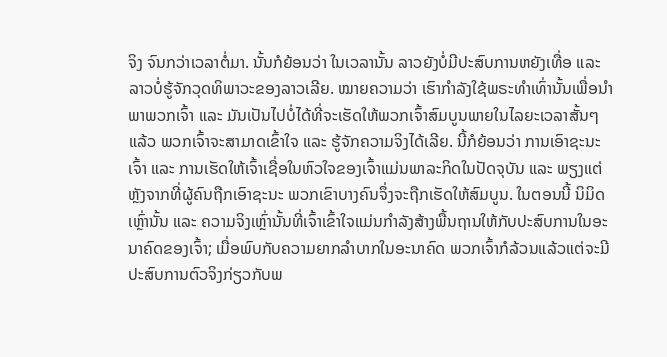ຈິງ ຈົນກວ່າເວລາຕໍ່ມາ. ນັ້ນກໍຍ້ອນວ່າ ໃນເວລານັ້ນ ລາວຍັງບໍ່ມີປະສົບການຫຍັງເທື່ອ ແລະ ລາວບໍ່ຮູ້ຈັກວຸດທິພາວະຂອງລາວເລີຍ. ໝາຍຄວາມວ່າ ເຮົາກຳລັງໃຊ້ພຣະທຳເທົ່ານັ້ນເພື່ອນໍາພາພວກເຈົ້າ ແລະ ມັນເປັນໄປບໍ່ໄດ້ທີ່ຈະເຮັດໃຫ້ພວກເຈົ້າສົມບູນພາຍໃນໄລຍະເວລາສັ້ນໆ ແລ້ວ ພວກເຈົ້າຈະສາມາດເຂົ້າໃຈ ແລະ ຮູ້ຈັກຄວາມຈິງໄດ້ເລີຍ. ນີ້ກໍຍ້ອນວ່າ ການເອົາຊະນະເຈົ້າ ແລະ ການເຮັດໃຫ້ເຈົ້າເຊື່ອໃນຫົວໃຈຂອງເຈົ້າແມ່ນພາລະກິດໃນປັດຈຸບັນ ແລະ ພຽງແຕ່ຫຼັງຈາກທີ່ຜູ້ຄົນຖືກເອົາຊະນະ ພວກເຂົາບາງຄົນຈຶ່ງຈະຖືກເຮັດໃຫ້ສົມບູນ. ໃນຕອນນີ້ ນິມິດເຫຼົ່ານັ້ນ ແລະ ຄວາມຈິງເຫຼົ່ານັ້ນທີ່ເຈົ້າເຂົ້າໃຈແມ່ນກຳລັງສ້າງພື້ນຖານໃຫ້ກັບປະສົບການໃນອະນາຄົດຂອງເຈົ້າ; ເມື່ອພົບກັບຄວາມຍາກລຳບາກໃນອະນາຄົດ ພວກເຈົ້າກໍລ້ວນແລ້ວແຕ່ຈະມີປະສົບການຕົວຈິງກ່ຽວກັບພ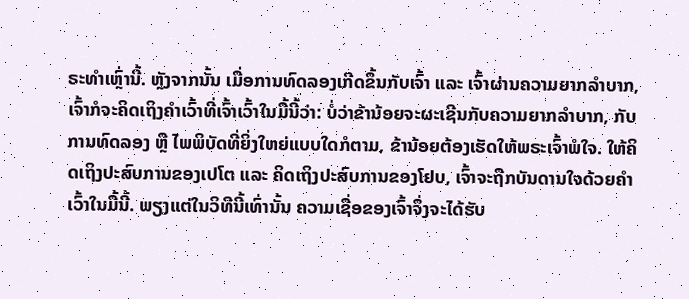ຣະທຳເຫຼົ່ານີ້. ຫຼັງຈາກນັ້ນ ເມື່ອການທົດລອງເກີດຂຶ້ນກັບເຈົ້າ ແລະ ເຈົ້າຜ່ານຄວາມຍາກລໍາບາກ, ເຈົ້າກໍຈະຄິດເຖິງຄຳເວົ້າທີ່ເຈົ້າເວົ້າໃນມື້ນີ້ວ່າ: ບໍ່ວ່າຂ້ານ້ອຍຈະຜະເຊີນກັບຄວາມຍາກລໍາບາກ, ກັບການທົດລອງ ຫຼື ໄພພິບັດທີ່ຍິ່ງໃຫຍ່ແບບໃດກໍຕາມ, ຂ້ານ້ອຍຕ້ອງເຮັດໃຫ້ພຣະເຈົ້າພໍໃຈ. ໃຫ້ຄິດເຖິງປະສົບການຂອງເປໂຕ ແລະ ຄິດເຖິງປະສົບການຂອງໂຢບ, ເຈົ້າຈະຖືກບັນດານໃຈດ້ວຍຄຳເວົ້າໃນມື້ນີ້. ພຽງແຕ່ໃນວິທີນີ້ເທົ່ານັ້ນ ຄວາມເຊື່ອຂອງເຈົ້າຈຶ່ງຈະໄດ້ຮັບ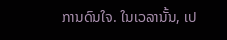ການດົນໃຈ. ໃນເວລານັ້ນ, ເປ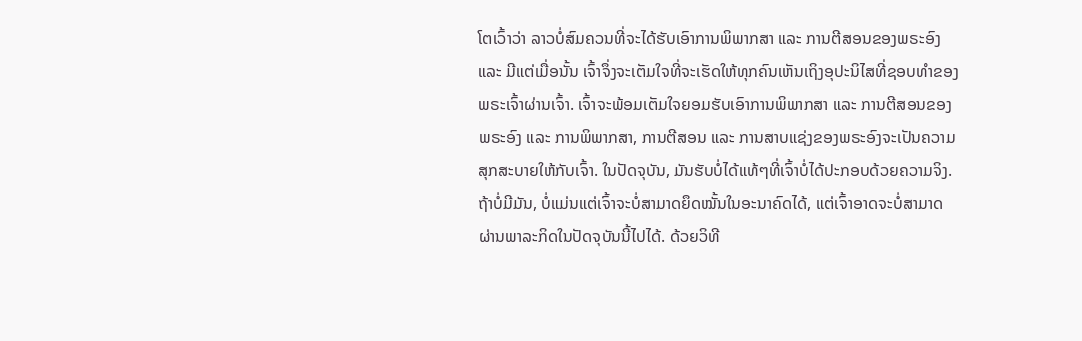ໂຕເວົ້າວ່າ ລາວບໍ່ສົມຄວນທີ່ຈະໄດ້ຮັບເອົາການພິພາກສາ ແລະ ການຕີສອນຂອງພຣະອົງ ແລະ ມີແຕ່ເມື່ອນັ້ນ ເຈົ້າຈຶ່ງຈະເຕັມໃຈທີ່ຈະເຮັດໃຫ້ທຸກຄົນເຫັນເຖິງອຸປະນິໄສທີ່ຊອບທໍາຂອງພຣະເຈົ້າຜ່ານເຈົ້າ. ເຈົ້າຈະພ້ອມເຕັມໃຈຍອມຮັບເອົາການພິພາກສາ ແລະ ການຕີສອນຂອງພຣະອົງ ແລະ ການພິພາກສາ, ການຕີສອນ ແລະ ການສາບແຊ່ງຂອງພຣະອົງຈະເປັນຄວາມສຸກສະບາຍໃຫ້ກັບເຈົ້າ. ໃນປັດຈຸບັນ, ມັນຮັບບໍ່ໄດ້ແທ້ໆທີ່ເຈົ້າບໍ່ໄດ້ປະກອບດ້ວຍຄວາມຈິງ. ຖ້າບໍ່ມີມັນ, ບໍ່ແມ່ນແຕ່ເຈົ້າຈະບໍ່ສາມາດຍຶດໝັ້ນໃນອະນາຄົດໄດ້, ແຕ່ເຈົ້າອາດຈະບໍ່ສາມາດຜ່ານພາລະກິດໃນປັດຈຸບັນນີ້ໄປໄດ້. ດ້ວຍວິທີ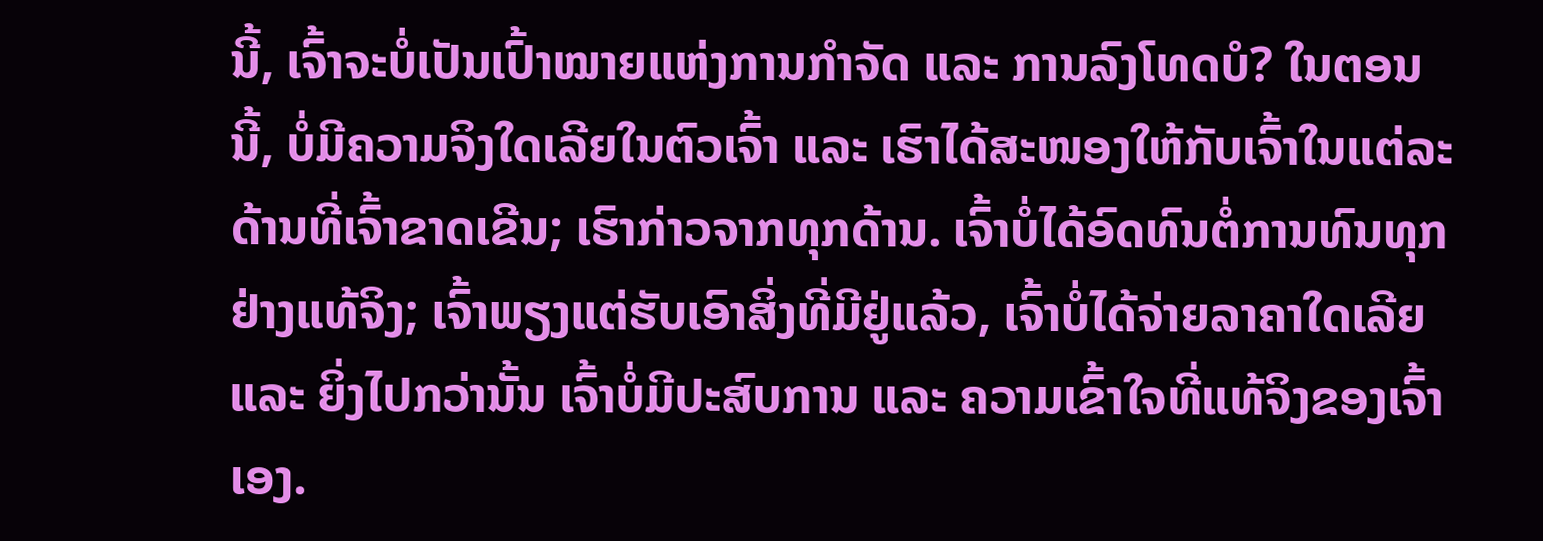ນີ້, ເຈົ້າຈະບໍ່ເປັນເປົ້າໝາຍແຫ່ງການກຳຈັດ ແລະ ການລົງໂທດບໍ? ໃນຕອນນີ້, ບໍ່ມີຄວາມຈິງໃດເລີຍໃນຕົວເຈົ້າ ແລະ ເຮົາໄດ້ສະໜອງໃຫ້ກັບເຈົ້າໃນແຕ່ລະດ້ານທີ່ເຈົ້າຂາດເຂີນ; ເຮົາກ່າວຈາກທຸກດ້ານ. ເຈົ້າບໍ່ໄດ້ອົດທົນຕໍ່ການທົນທຸກຢ່າງແທ້ຈິງ; ເຈົ້າພຽງແຕ່ຮັບເອົາສິ່ງທີ່ມີຢູ່ແລ້ວ, ເຈົ້າບໍ່ໄດ້ຈ່າຍລາຄາໃດເລີຍ ແລະ ຍິ່ງໄປກວ່ານັ້ນ ເຈົ້າບໍ່ມີປະສົບການ ແລະ ຄວາມເຂົ້າໃຈທີ່ແທ້ຈິງຂອງເຈົ້າເອງ.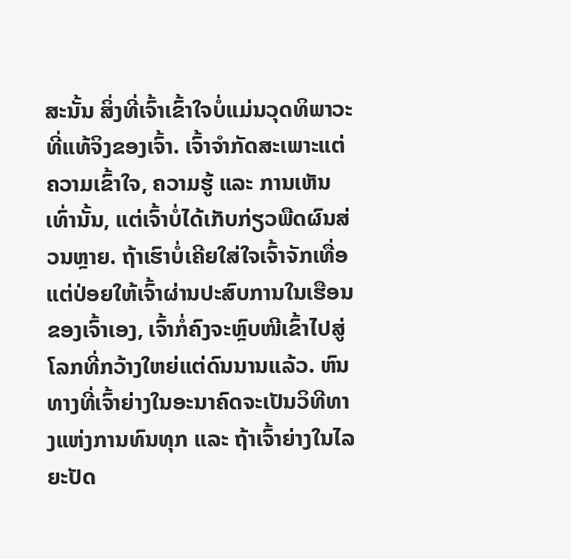ສະນັ້ນ ສິ່ງທີ່ເຈົ້າເຂົ້າໃຈບໍ່ແມ່ນວຸດທິພາວະທີ່ແທ້ຈິງຂອງເຈົ້າ. ເຈົ້າຈຳກັດສະເພາະແຕ່ຄວາມເຂົ້າໃຈ, ຄວາມຮູ້ ແລະ ການເຫັນເທົ່ານັ້ນ, ແຕ່ເຈົ້າບໍ່ໄດ້ເກັບກ່ຽວພືດຜົນສ່ວນຫຼາຍ. ຖ້າເຮົາບໍ່ເຄີຍໃສ່ໃຈເຈົ້າຈັກເທື່ອ ແຕ່ປ່ອຍໃຫ້ເຈົ້າຜ່ານປະສົບການໃນເຮືອນຂອງເຈົ້າເອງ, ເຈົ້າກໍ່ຄົງຈະຫຼົບໜີເຂົ້າໄປສູ່ໂລກທີ່ກວ້າງໃຫຍ່ແຕ່ດົນນານແລ້ວ. ຫົນທາງທີ່ເຈົ້າຍ່າງໃນອະນາຄົດຈະເປັນວິທີທາງແຫ່ງການທົນທຸກ ແລະ ຖ້າເຈົ້າຍ່າງໃນໄລຍະປັດ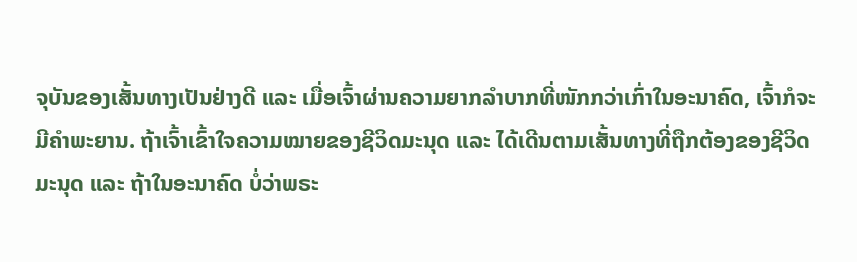ຈຸບັນຂອງເສັ້ນທາງເປັນຢ່າງດີ ແລະ ເມື່ອເຈົ້າຜ່ານຄວາມຍາກລໍາບາກທີ່ໜັກກວ່າເກົ່າໃນອະນາຄົດ, ເຈົ້າກໍຈະມີຄຳພະຍານ. ຖ້າເຈົ້າເຂົ້າໃຈຄວາມໝາຍຂອງຊີວິດມະນຸດ ແລະ ໄດ້ເດີນຕາມເສັ້ນທາງທີ່ຖືກຕ້ອງຂອງຊີວິດມະນຸດ ແລະ ຖ້າໃນອະນາຄົດ ບໍ່ວ່າພຣະ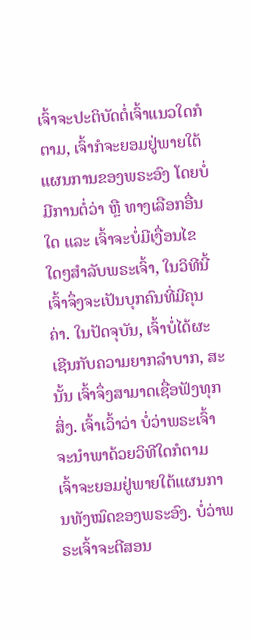ເຈົ້າຈະປະຕິບັດຕໍ່ເຈົ້າແນວໃດກໍຕາມ, ເຈົ້າກໍຈະຍອມຢູ່ພາຍໃຕ້ແຜນການຂອງພຣະອົງ ໂດຍບໍ່ມີການຕໍ່ວ່າ ຫຼື ທາງເລືອກອື່ນໃດ ແລະ ເຈົ້າຈະບໍ່ມີເງື່ອນໄຂໃດໆສໍາລັບພຣະເຈົ້າ, ໃນວິທີນີ້ ເຈົ້າຈຶ່ງຈະເປັນບຸກຄົນທີ່ມີຄຸນຄ່າ. ໃນປັດຈຸບັນ, ເຈົ້າບໍ່ໄດ້ຜະເຊີນກັບຄວາມຍາກລໍາບາກ, ສະນັ້ນ ເຈົ້າຈຶ່ງສາມາດເຊື່ອຟັງທຸກສິ່ງ. ເຈົ້າເວົ້າວ່າ ບໍ່ວ່າພຣະເຈົ້າຈະນໍາພາດ້ວຍວິທີໃດກໍຕາມ ເຈົ້າຈະຍອມຢູ່ພາຍໃຕ້ແຜນການທັງໝົດຂອງພຣະອົງ. ບໍ່ວ່າພຣະເຈົ້າຈະຕີສອນ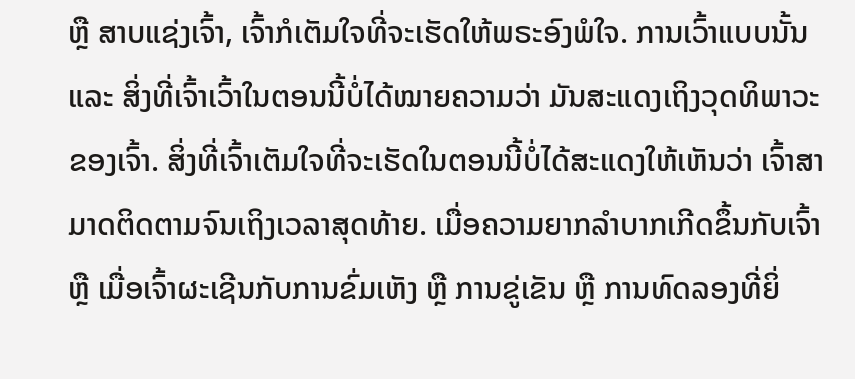ຫຼື ສາບແຊ່ງເຈົ້າ, ເຈົ້າກໍເຕັມໃຈທີ່ຈະເຮັດໃຫ້ພຣະອົງພໍໃຈ. ການເວົ້າແບບນັ້ນ ແລະ ສິ່ງທີ່ເຈົ້າເວົ້າໃນຕອນນີ້ບໍ່ໄດ້ໝາຍຄວາມວ່າ ມັນສະແດງເຖິງວຸດທິພາວະຂອງເຈົ້າ. ສິ່ງທີ່ເຈົ້າເຕັມໃຈທີ່ຈະເຮັດໃນຕອນນີ້ບໍ່ໄດ້ສະແດງໃຫ້ເຫັນວ່າ ເຈົ້າສາມາດຕິດຕາມຈົນເຖິງເວລາສຸດທ້າຍ. ເມື່ອຄວາມຍາກລໍາບາກເກີດຂຶ້ນກັບເຈົ້າ ຫຼື ເມື່ອເຈົ້າຜະເຊີນກັບການຂົ່ມເຫັງ ຫຼື ການຂູ່ເຂັນ ຫຼື ການທົດລອງທີ່ຍິ່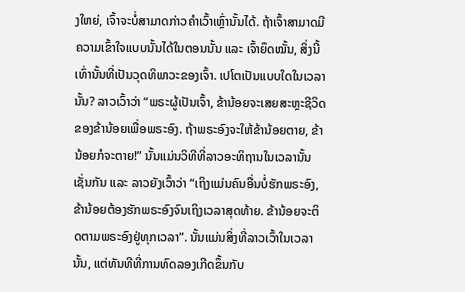ງໃຫຍ່, ເຈົ້າຈະບໍ່ສາມາດກ່າວຄຳເວົ້າເຫຼົ່ານັ້ນໄດ້. ຖ້າເຈົ້າສາມາດມີຄວາມເຂົ້າໃຈແບບນັ້ນໄດ້ໃນຕອນນັ້ນ ແລະ ເຈົ້າຍຶດໝັ້ນ, ສິ່ງນີ້ເທົ່ານັ້ນທີ່ເປັນວຸດທິພາວະຂອງເຈົ້າ. ເປໂຕເປັນແບບໃດໃນເວລານັ້ນ? ລາວເວົ້າວ່າ “ພຣະຜູ້ເປັນເຈົ້າ, ຂ້ານ້ອຍຈະເສຍສະຫຼະຊີວິດຂອງຂ້ານ້ອຍເພື່ອພຣະອົງ. ຖ້າພຣະອົງຈະໃຫ້ຂ້ານ້ອຍຕາຍ, ຂ້ານ້ອຍກໍຈະຕາຍ!” ນັ້ນແມ່ນວິທີທີ່ລາວອະທິຖານໃນເວລານັ້ນເຊັ່ນກັນ ແລະ ລາວຍັງເວົ້າວ່າ “ເຖິງແມ່ນຄົນອື່ນບໍ່ຮັກພຣະອົງ, ຂ້ານ້ອຍຕ້ອງຮັກພຣະອົງຈົນເຖິງເວລາສຸດທ້າຍ. ຂ້ານ້ອຍຈະຕິດຕາມພຣະອົງຢູ່ທຸກເວລາ”. ນັ້ນແມ່ນສິ່ງທີ່ລາວເວົ້າໃນເວລານັ້ນ, ແຕ່ທັນທີທີ່ການທົດລອງເກີດຂຶ້ນກັບ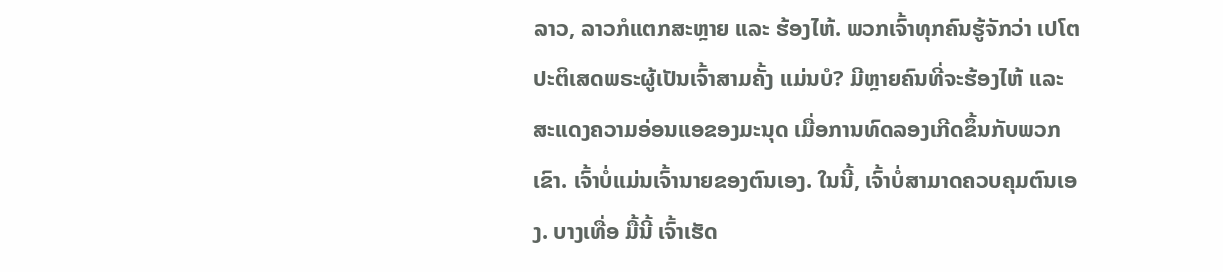ລາວ, ລາວກໍແຕກສະຫຼາຍ ແລະ ຮ້ອງໄຫ້. ພວກເຈົ້າທຸກຄົນຮູ້ຈັກວ່າ ເປໂຕປະຕິເສດພຣະຜູ້ເປັນເຈົ້າສາມຄັ້ງ ແມ່ນບໍ? ມີຫຼາຍຄົນທີ່ຈະຮ້ອງໄຫ້ ແລະ ສະແດງຄວາມອ່ອນແອຂອງມະນຸດ ເມື່ອການທົດລອງເກີດຂຶ້ນກັບພວກເຂົາ. ເຈົ້າບໍ່ແມ່ນເຈົ້ານາຍຂອງຕົນເອງ. ໃນນີ້, ເຈົ້າບໍ່ສາມາດຄວບຄຸມຕົນເອງ. ບາງເທື່ອ ມື້ນີ້ ເຈົ້າເຮັດ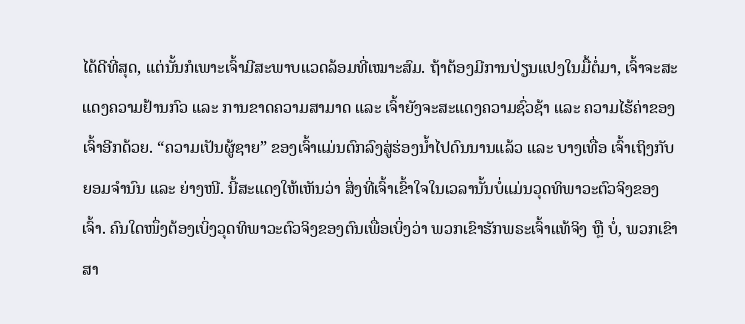ໄດ້ດີທີ່ສຸດ, ແຕ່ນັ້ນກໍເພາະເຈົ້າມີສະພາບແວດລ້ອມທີ່ເໝາະສົມ. ຖ້າຕ້ອງມີການປ່ຽນແປງໃນມື້ຕໍ່ມາ, ເຈົ້າຈະສະແດງຄວາມຢ້ານກົວ ແລະ ການຂາດຄວາມສາມາດ ແລະ ເຈົ້າຍັງຈະສະແດງຄວາມຊົ່ວຊ້າ ແລະ ຄວາມໄຮ້ຄ່າຂອງເຈົ້າອີກດ້ວຍ. “ຄວາມເປັນຜູ້ຊາຍ” ຂອງເຈົ້າແມ່ນຕົກລົງສູ່ຮ່ອງນໍ້າໄປດົນນານແລ້ວ ແລະ ບາງເທື່ອ ເຈົ້າເຖິງກັບຍອມຈໍານົນ ແລະ ຍ່າງໜີ. ນີ້ສະແດງໃຫ້ເຫັນວ່າ ສິ່ງທີ່ເຈົ້າເຂົ້າໃຈໃນເວລານັ້ນບໍ່ແມ່ນວຸດທິພາວະຕົວຈິງຂອງເຈົ້າ. ຄົນໃດໜຶ່ງຕ້ອງເບິ່ງວຸດທິພາວະຕົວຈິງຂອງຕົນເພື່ອເບິ່ງວ່າ ພວກເຂົາຮັກພຣະເຈົ້າແທ້ຈິງ ຫຼື ບໍ່, ພວກເຂົາສາ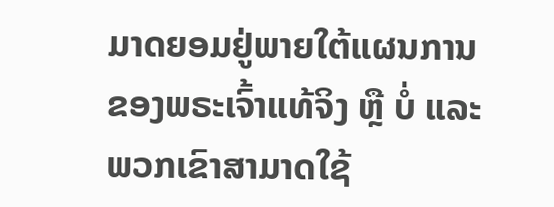ມາດຍອມຢູ່ພາຍໃຕ້ແຜນການຂອງພຣະເຈົ້າແທ້ຈິງ ຫຼື ບໍ່ ແລະ ພວກເຂົາສາມາດໃຊ້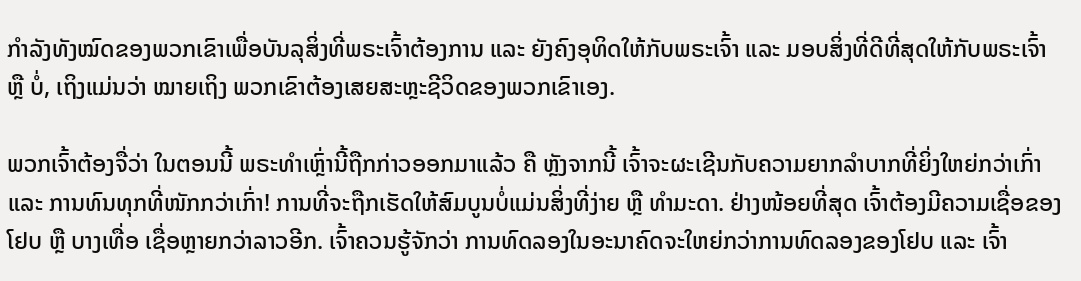ກຳລັງທັງໝົດຂອງພວກເຂົາເພື່ອບັນລຸສິ່ງທີ່ພຣະເຈົ້າຕ້ອງການ ແລະ ຍັງຄົງອຸທິດໃຫ້ກັບພຣະເຈົ້າ ແລະ ມອບສິ່ງທີ່ດີທີ່ສຸດໃຫ້ກັບພຣະເຈົ້າ ຫຼື ບໍ່, ເຖິງແມ່ນວ່າ ໝາຍເຖິງ ພວກເຂົາຕ້ອງເສຍສະຫຼະຊີວິດຂອງພວກເຂົາເອງ.

ພວກເຈົ້າຕ້ອງຈື່ວ່າ ໃນຕອນນີ້ ພຣະທຳເຫຼົ່ານີ້ຖືກກ່າວອອກມາແລ້ວ ຄື ຫຼັງຈາກນີ້ ເຈົ້າຈະຜະເຊີນກັບຄວາມຍາກລໍາບາກທີ່ຍິ່ງໃຫຍ່ກວ່າເກົ່າ ແລະ ການທົນທຸກທີ່ໜັກກວ່າເກົ່າ! ການທີ່ຈະຖືກເຮັດໃຫ້ສົມບູນບໍ່ແມ່ນສິ່ງທີ່ງ່າຍ ຫຼື ທຳມະດາ. ຢ່າງໜ້ອຍທີ່ສຸດ ເຈົ້າຕ້ອງມີຄວາມເຊື່ອຂອງໂຢບ ຫຼື ບາງເທື່ອ ເຊື່ອຫຼາຍກວ່າລາວອີກ. ເຈົ້າຄວນຮູ້ຈັກວ່າ ການທົດລອງໃນອະນາຄົດຈະໃຫຍ່ກວ່າການທົດລອງຂອງໂຢບ ແລະ ເຈົ້າ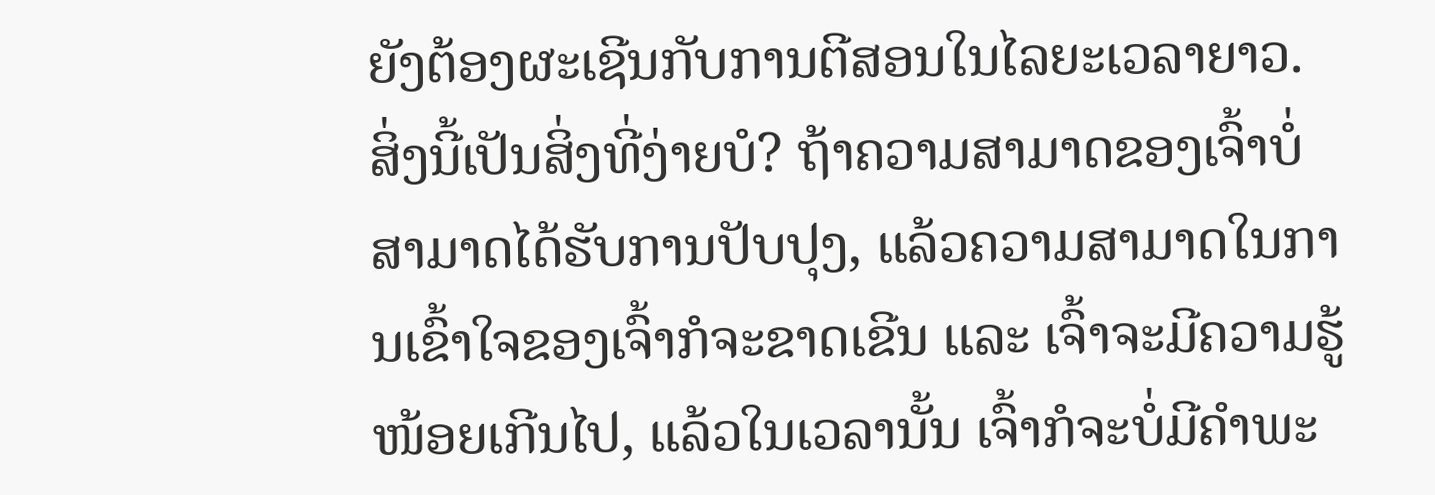ຍັງຕ້ອງຜະເຊີນກັບການຕີສອນໃນໄລຍະເວລາຍາວ. ສິ່ງນີ້ເປັນສິ່ງທີ່ງ່າຍບໍ? ຖ້າຄວາມສາມາດຂອງເຈົ້າບໍ່ສາມາດໄດ້ຮັບການປັບປຸງ, ແລ້ວຄວາມສາມາດໃນການເຂົ້າໃຈຂອງເຈົ້າກໍຈະຂາດເຂີນ ແລະ ເຈົ້າຈະມີຄວາມຮູ້ໜ້ອຍເກີນໄປ, ແລ້ວໃນເວລານັ້ນ ເຈົ້າກໍຈະບໍ່ມີຄຳພະ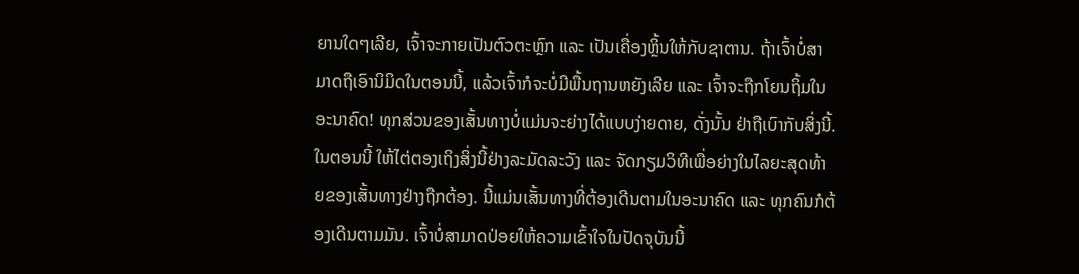ຍານໃດໆເລີຍ, ເຈົ້າຈະກາຍເປັນຕົວຕະຫຼົກ ແລະ ເປັນເຄື່ອງຫຼິ້ນໃຫ້ກັບຊາຕານ. ຖ້າເຈົ້າບໍ່ສາມາດຖືເອົານິມິດໃນຕອນນີ້, ແລ້ວເຈົ້າກໍຈະບໍ່ມີພື້ນຖານຫຍັງເລີຍ ແລະ ເຈົ້າຈະຖືກໂຍນຖິ້ມໃນອະນາຄົດ! ທຸກສ່ວນຂອງເສັ້ນທາງບໍ່ແມ່ນຈະຍ່າງໄດ້ແບບງ່າຍດາຍ, ດັ່ງນັ້ນ ຢ່າຖືເບົາກັບສິ່ງນີ້. ໃນຕອນນີ້ ໃຫ້ໄຕ່ຕອງເຖິງສິ່ງນີ້ຢ່າງລະມັດລະວັງ ແລະ ຈັດກຽມວິທີເພື່ອຍ່າງໃນໄລຍະສຸດທ້າຍຂອງເສັ້ນທາງຢ່າງຖືກຕ້ອງ. ນີ້ແມ່ນເສັ້ນທາງທີ່ຕ້ອງເດີນຕາມໃນອະນາຄົດ ແລະ ທຸກຄົນກໍຕ້ອງເດີນຕາມມັນ. ເຈົ້າບໍ່ສາມາດປ່ອຍໃຫ້ຄວາມເຂົ້າໃຈໃນປັດຈຸບັນນີ້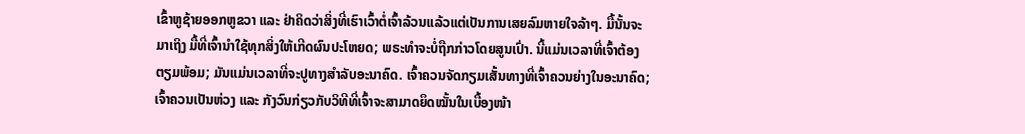ເຂົ້າຫູຊ້າຍອອກຫູຂວາ ແລະ ຢ່າຄິດວ່າສິ່ງທີ່ເຮົາເວົ້າຕໍ່ເຈົ້າລ້ວນແລ້ວແຕ່ເປັນການເສຍລົມຫາຍໃຈລ້າໆ. ມື້ນັ້ນຈະມາເຖິງ ມື້ທີ່ເຈົ້ານໍາໃຊ້ທຸກສິ່ງໃຫ້ເກີດຜົນປະໂຫຍດ; ພຣະທຳຈະບໍ່ຖືກກ່າວໂດຍສູນເປົ່າ. ນີ້ແມ່ນເວລາທີ່ເຈົ້າຕ້ອງຕຽມພ້ອມ; ມັນແມ່ນເວລາທີ່ຈະປູທາງສຳລັບອະນາຄົດ. ເຈົ້າຄວນຈັດກຽມເສັ້ນທາງທີ່ເຈົ້າຄວນຍ່າງໃນອະນາຄົດ; ເຈົ້າຄວນເປັນຫ່ວງ ແລະ ກັງວົນກ່ຽວກັບວິທີທີ່ເຈົ້າຈະສາມາດຍຶດໝັ້ນໃນເບື້ອງໜ້າ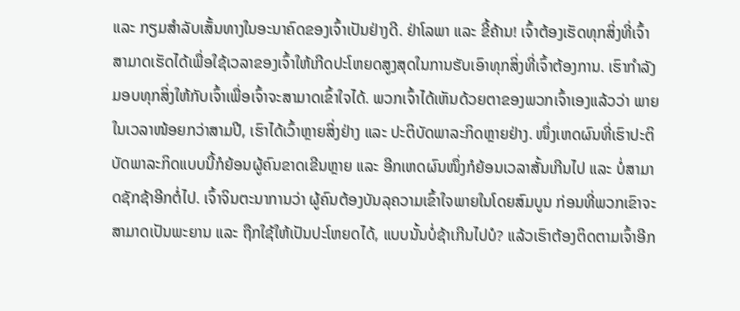ແລະ ກຽມສຳລັບເສັ້ນທາງໃນອະນາຄົດຂອງເຈົ້າເປັນຢ່າງດີ. ຢ່າໂລພາ ແລະ ຂີ້ຄ້ານ! ເຈົ້າຕ້ອງເຮັດທຸກສິ່ງທີ່ເຈົ້າສາມາດເຮັດໄດ້ເພື່ອໃຊ້ເວລາຂອງເຈົ້າໃຫ້ເກີດປະໂຫຍດສູງສຸດໃນການຮັບເອົາທຸກສິ່ງທີ່ເຈົ້າຕ້ອງການ. ເຮົາກຳລັງມອບທຸກສິ່ງໃຫ້ກັບເຈົ້າເພື່ອເຈົ້າຈະສາມາດເຂົ້າໃຈໄດ້. ພວກເຈົ້າໄດ້ເຫັນດ້ວຍຕາຂອງພວກເຈົ້າເອງແລ້ວວ່າ ພາຍໃນເວລາໜ້ອຍກວ່າສາມປີ, ເຮົາໄດ້ເວົ້າຫຼາຍສິ່ງຢ່າງ ແລະ ປະຕິບັດພາລະກິດຫຼາຍຢ່າງ. ໜຶ່ງເຫດຜົນທີ່ເຮົາປະຕິບັດພາລະກິດແບບນີ້ກໍຍ້ອນຜູ້ຄົນຂາດເຂີນຫຼາຍ ແລະ ອີກເຫດຜົນໜຶ່ງກໍຍ້ອນເວລາສັ້ນເກີນໄປ ແລະ ບໍ່ສາມາດຊັກຊ້າອີກຕໍ່ໄປ. ເຈົ້າຈິນຕະນາການວ່າ ຜູ້ຄົນຕ້ອງບັນລຸຄວາມເຂົ້າໃຈພາຍໃນໂດຍສົມບູນ ກ່ອນທີ່ພວກເຂົາຈະສາມາດເປັນພະຍານ ແລະ ຖືກໃຊ້ໃຫ້ເປັນປະໂຫຍດໄດ້, ແບບນັ້ນບໍ່ຊ້າເກີນໄປບໍ? ແລ້ວເຮົາຕ້ອງຕິດຕາມເຈົ້າອີກ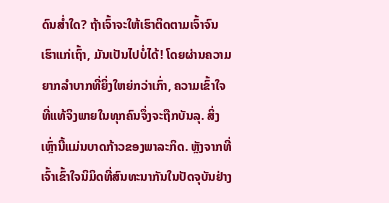ດົນສໍ່າໃດ? ຖ້າເຈົ້າຈະໃຫ້ເຮົາຕິດຕາມເຈົ້າຈົນເຮົາແກ່ເຖົ້າ, ມັນເປັນໄປບໍ່ໄດ້! ໂດຍຜ່ານຄວາມຍາກລໍາບາກທີ່ຍິ່ງໃຫຍ່ກວ່າເກົ່າ, ຄວາມເຂົ້າໃຈທີ່ແທ້ຈິງພາຍໃນທຸກຄົນຈຶ່ງຈະຖືກບັນລຸ. ສິ່ງເຫຼົ່ານີ້ແມ່ນບາດກ້າວຂອງພາລະກິດ. ຫຼັງຈາກທີ່ເຈົ້າເຂົ້າໃຈນິມິດທີ່ສົນທະນາກັນໃນປັດຈຸບັນຢ່າງ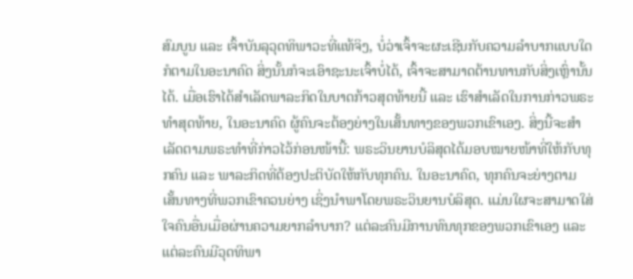ສົມບູນ ແລະ ເຈົ້າບັນລຸວຸດທິພາວະທີ່ແທ້ຈິງ, ບໍ່ວ່າເຈົ້າຈະຜະເຊີນກັບຄວາມລໍາບາກແບບໃດກໍຕາມໃນອະນາຄົດ ສິ່ງນັ້ນກໍຈະເອົາຊະນະເຈົ້າບໍ່ໄດ້, ເຈົ້າຈະສາມາດຕ້ານທານກັບສິ່ງເຫຼົ່ານັ້ນໄດ້. ເມື່ອເຮົາໄດ້ສຳເລັດພາລະກິດໃນບາດກ້າວສຸດທ້າຍນີ້ ແລະ ເຮົາສຳເລັດໃນການກ່າວພຣະທຳສຸດທ້າຍ, ໃນອະນາຄົດ ຜູ້ຄົນຈະຕ້ອງຍ່າງໃນເສັ້ນທາງຂອງພວກເຂົາເອງ. ສິ່ງນີ້ຈະສຳເລັດຕາມພຣະທຳທີ່ກ່າວໄວ້ກ່ອນໜ້ານີ້: ພຣະວິນຍານບໍລິສຸດໄດ້ມອບໝາຍໜ້າທີ່ໃຫ້ກັບທຸກຄົນ ແລະ ພາລະກິດທີ່ຕ້ອງປະຕິບັດໃຫ້ກັບທຸກຄົນ. ໃນອະນາຄົດ, ທຸກຄົນຈະຍ່າງຕາມເສັ້ນທາງທີ່ພວກເຂົາຄວນຍ່າງ ເຊິ່ງນໍາພາໂດຍພຣະວິນຍານບໍລິສຸດ. ແມ່ນໃຜຈະສາມາດໃສ່ໃຈຄົນອື່ນເມື່ອຜ່ານຄວາມຍາກລໍາບາກ? ແຕ່ລະຄົນມີການທົນທຸກຂອງພວກເຂົາເອງ ແລະ ແຕ່ລະຄົນມີວຸດທິພາ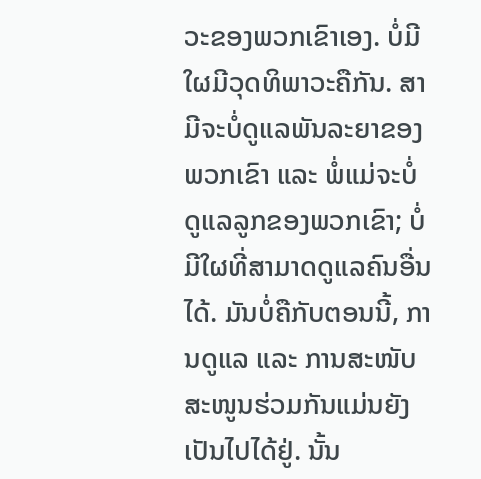ວະຂອງພວກເຂົາເອງ. ບໍ່ມີໃຜມີວຸດທິພາວະຄືກັນ. ສາມີຈະບໍ່ດູແລພັນລະຍາຂອງພວກເຂົາ ແລະ ພໍ່ແມ່ຈະບໍ່ດູແລລູກຂອງພວກເຂົາ; ບໍ່ມີໃຜທີ່ສາມາດດູແລຄົນອື່ນໄດ້. ມັນບໍ່ຄືກັບຕອນນີ້, ການດູແລ ແລະ ການສະໜັບສະໜູນຮ່ວມກັນແມ່ນຍັງເປັນໄປໄດ້ຢູ່. ນັ້ນ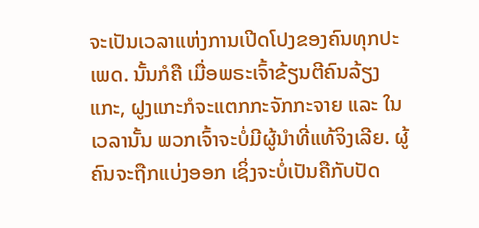ຈະເປັນເວລາແຫ່ງການເປີດໂປງຂອງຄົນທຸກປະເພດ. ນັ້ນກໍຄື ເມື່ອພຣະເຈົ້າຂ້ຽນຕີຄົນລ້ຽງແກະ, ຝູງແກະກໍຈະແຕກກະຈັກກະຈາຍ ແລະ ໃນເວລານັ້ນ ພວກເຈົ້າຈະບໍ່ມີຜູ້ນໍາທີ່ແທ້ຈິງເລີຍ. ຜູ້ຄົນຈະຖືກແບ່ງອອກ ເຊິ່ງຈະບໍ່ເປັນຄືກັບປັດ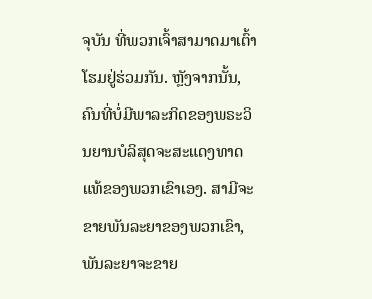ຈຸບັນ ທີ່ພວກເຈົ້າສາມາດມາເຕົ້າໂຮມຢູ່ຮ່ວມກັນ. ຫຼັງຈາກນັ້ນ, ຄົນທີ່ບໍ່ມີພາລະກິດຂອງພຣະວິນຍານບໍລິສຸດຈະສະແດງທາດແທ້ຂອງພວກເຂົາເອງ. ສາມີຈະຂາຍພັນລະຍາຂອງພວກເຂົາ, ພັນລະຍາຈະຂາຍ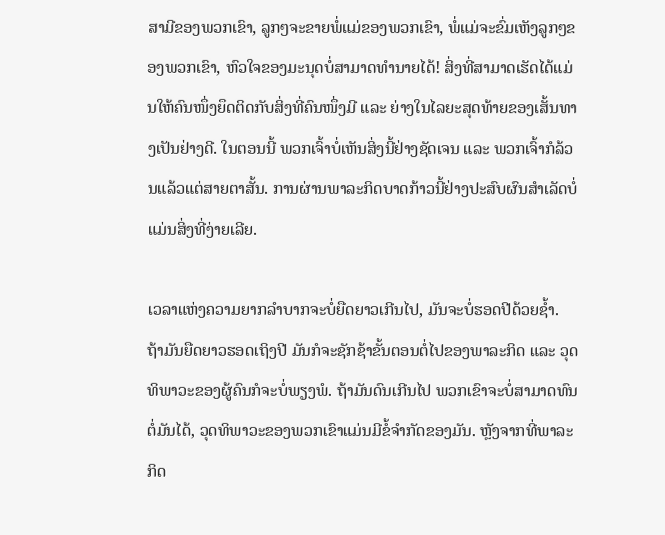ສາມີຂອງພວກເຂົາ, ລູກໆຈະຂາຍພໍ່ແມ່ຂອງພວກເຂົາ, ພໍ່ແມ່ຈະຂົ່ມເຫັງລູກໆຂອງພວກເຂົາ, ຫົວໃຈຂອງມະນຸດບໍ່ສາມາດທຳນາຍໄດ້! ສິ່ງທີ່ສາມາດເຮັດໄດ້ແມ່ນໃຫ້ຄົນໜຶ່ງຍຶດຕິດກັບສິ່ງທີ່ຄົນໜຶ່ງມີ ແລະ ຍ່າງໃນໄລຍະສຸດທ້າຍຂອງເສັ້ນທາງເປັນຢ່າງດີ. ໃນຕອນນີ້ ພວກເຈົ້າບໍ່ເຫັນສິ່ງນີ້ຢ່າງຊັດເຈນ ແລະ ພວກເຈົ້າກໍລ້ວນແລ້ວແຕ່ສາຍຕາສັ້ນ. ການຜ່ານພາລະກິດບາດກ້າວນີ້ຢ່າງປະສົບຜົນສຳເລັດບໍ່ແມ່ນສິ່ງທີ່ງ່າຍເລີຍ.

ເວລາແຫ່ງຄວາມຍາກລໍາບາກຈະບໍ່ຍືດຍາວເກີນໄປ, ມັນຈະບໍ່ຮອດປີດ້ວຍຊໍ້າ. ຖ້າມັນຍືດຍາວຮອດເຖິງປີ ມັນກໍຈະຊັກຊ້າຂັ້ນຕອນຕໍ່ໄປຂອງພາລະກິດ ແລະ ວຸດທິພາວະຂອງຜູ້ຄົນກໍຈະບໍ່ພຽງພໍ. ຖ້າມັນດົນເກີນໄປ ພວກເຂົາຈະບໍ່ສາມາດທົນຕໍ່ມັນໄດ້, ວຸດທິພາວະຂອງພວກເຂົາແມ່ນມີຂໍ້ຈຳກັດຂອງມັນ. ຫຼັງຈາກທີ່ພາລະກິດ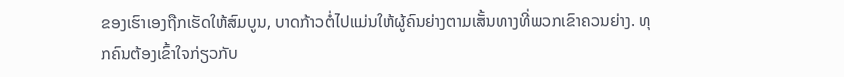ຂອງເຮົາເອງຖືກເຮັດໃຫ້ສົມບູນ, ບາດກ້າວຕໍ່ໄປແມ່ນໃຫ້ຜູ້ຄົນຍ່າງຕາມເສັ້ນທາງທີ່ພວກເຂົາຄວນຍ່າງ. ທຸກຄົນຕ້ອງເຂົ້າໃຈກ່ຽວກັບ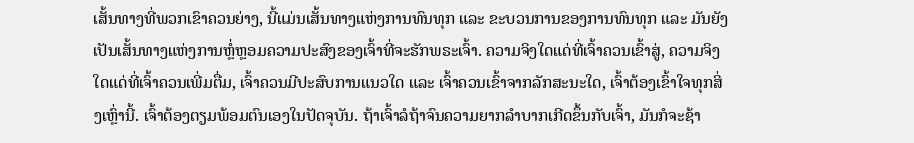ເສັ້ນທາງທີ່ພວກເຂົາຄວນຍ່າງ, ນີ້ແມ່ນເສັ້ນທາງແຫ່ງການທົນທຸກ ແລະ ຂະບວນການຂອງການທົນທຸກ ແລະ ມັນຍັງເປັນເສັ້ນທາງແຫ່ງການຫຼໍ່ຫຼອມຄວາມປະສົງຂອງເຈົ້າທີ່ຈະຮັກພຣະເຈົ້າ. ຄວາມຈິງໃດແດ່ທີ່ເຈົ້າຄວນເຂົ້າສູ່, ຄວາມຈິງໃດແດ່ທີ່ເຈົ້າຄວນເພີ່ມຕື່ມ, ເຈົ້າຄວນມີປະສົບການແນວໃດ ແລະ ເຈົ້າຄວນເຂົ້າຈາກລັກສະນະໃດ, ເຈົ້າຕ້ອງເຂົ້າໃຈທຸກສິ່ງເຫຼົ່ານີ້. ເຈົ້າຕ້ອງຕຽມພ້ອມຕົນເອງໃນປັດຈຸບັນ. ຖ້າເຈົ້າລໍຖ້າຈົນຄວາມຍາກລໍາບາກເກີດຂຶ້ນກັບເຈົ້າ, ມັນກໍຈະຊ້າ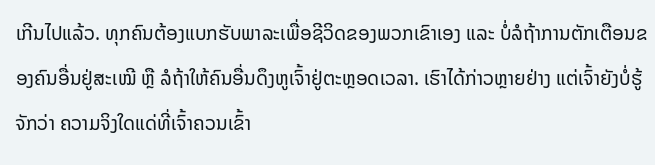ເກີນໄປແລ້ວ. ທຸກຄົນຕ້ອງແບກຮັບພາລະເພື່ອຊີວິດຂອງພວກເຂົາເອງ ແລະ ບໍ່ລໍຖ້າການຕັກເຕືອນຂອງຄົນອື່ນຢູ່ສະເໝີ ຫຼື ລໍຖ້າໃຫ້ຄົນອື່ນດຶງຫູເຈົ້າຢູ່ຕະຫຼອດເວລາ. ເຮົາໄດ້ກ່າວຫຼາຍຢ່າງ ແຕ່ເຈົ້າຍັງບໍ່ຮູ້ຈັກວ່າ ຄວາມຈິງໃດແດ່ທີ່ເຈົ້າຄວນເຂົ້າ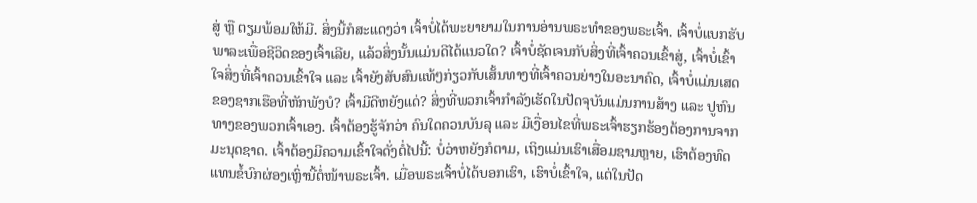ສູ່ ຫຼື ຕຽມພ້ອມໃຫ້ມີ. ສິ່ງນີ້ກໍສະແດງວ່າ ເຈົ້າບໍ່ໄດ້ພະຍາຍາມໃນການອ່ານພຣະທຳຂອງພຣະເຈົ້າ. ເຈົ້າບໍ່ແບກຮັບພາລະເພື່ອຊີວິດຂອງເຈົ້າເລີຍ, ແລ້ວສິ່ງນັ້ນແມ່ນດີໄດ້ແນວໃດ? ເຈົ້າບໍ່ຊັດເຈນກັບສິ່ງທີ່ເຈົ້າຄວນເຂົ້າສູ່, ເຈົ້າບໍ່ເຂົ້າໃຈສິ່ງທີ່ເຈົ້າຄວນເຂົ້າໃຈ ແລະ ເຈົ້າຍັງສັບສົນແທ້ໆກ່ຽວກັບເສັ້ນທາງທີ່ເຈົ້າຄວນຍ່າງໃນອະນາຄົດ, ເຈົ້າບໍ່ແມ່ນເສດຂອງຊາກເຮືອທີ່ຫັກພັງບໍ? ເຈົ້າມີດີຫຍັງແດ່? ສິ່ງທີ່ພວກເຈົ້າກຳລັງເຮັດໃນປັດຈຸບັນແມ່ນການສ້າງ ແລະ ປູຫົນທາງຂອງພວກເຈົ້າເອງ. ເຈົ້າຕ້ອງຮູ້ຈັກວ່າ ຄົນໃດຄວນບັນລຸ ແລະ ມີເງື່ອນໄຂທີ່ພຣະເຈົ້າຮຽກຮ້ອງຕ້ອງການຈາກມະນຸດຊາດ. ເຈົ້າຕ້ອງມີຄວາມເຂົ້າໃຈດັ່ງຕໍ່ໄປນີ້: ບໍ່ວ່າຫຍັງກໍຕາມ, ເຖິງແມ່ນເຮົາເສື່ອມຊາມຫຼາຍ, ເຮົາຕ້ອງທົດແທນຂໍ້ບົກຜ່ອງເຫຼົ່ານີ້ຕໍ່ໜ້າພຣະເຈົ້າ. ເມື່ອພຣະເຈົ້າບໍ່ໄດ້ບອກເຮົາ, ເຮົາບໍ່ເຂົ້າໃຈ, ແຕ່ໃນປັດ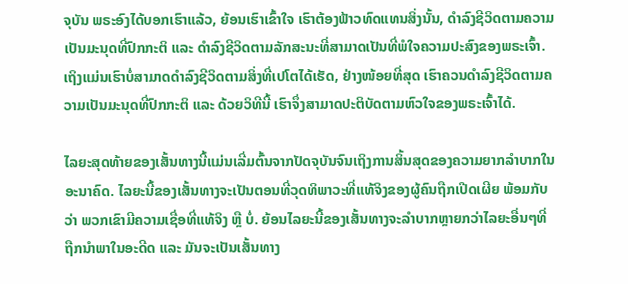ຈຸບັນ ພຣະອົງໄດ້ບອກເຮົາແລ້ວ, ຍ້ອນເຮົາເຂົ້າໃຈ ເຮົາຕ້ອງຟ້າວທົດແທນສິ່ງນັ້ນ, ດຳລົງຊີວິດຕາມຄວາມເປັນມະນຸດທີ່ປົກກະຕິ ແລະ ດຳລົງຊີວິດຕາມລັກສະນະທີ່ສາມາດເປັນທີ່ພໍໃຈຄວາມປະສົງຂອງພຣະເຈົ້າ. ເຖິງແມ່ນເຮົາບໍ່ສາມາດດຳລົງຊີວິດຕາມສິ່ງທີ່ເປໂຕໄດ້ເຮັດ, ຢ່າງໜ້ອຍທີ່ສຸດ ເຮົາຄວນດຳລົງຊີວິດຕາມຄວາມເປັນມະນຸດທີ່ປົກກະຕິ ແລະ ດ້ວຍວິທີນີ້ ເຮົາຈຶ່ງສາມາດປະຕິບັດຕາມຫົວໃຈຂອງພຣະເຈົ້າໄດ້.

ໄລຍະສຸດທ້າຍຂອງເສັ້ນທາງນີ້ແມ່ນເລີ່ມຕົ້ນຈາກປັດຈຸບັນຈົນເຖິງການສິ້ນສຸດຂອງຄວາມຍາກລໍາບາກໃນອະນາຄົດ. ໄລຍະນີ້ຂອງເສັ້ນທາງຈະເປັນຕອນທີ່ວຸດທິພາວະທີ່ແທ້ຈິງຂອງຜູ້ຄົນຖືກເປີດເຜີຍ ພ້ອມກັບວ່າ ພວກເຂົາມີຄວາມເຊື່ອທີ່ແທ້ຈິງ ຫຼື ບໍ່. ຍ້ອນໄລຍະນີ້ຂອງເສັ້ນທາງຈະລໍາບາກຫຼາຍກວ່າໄລຍະອື່ນໆທີ່ຖືກນໍາພາໃນອະດີດ ແລະ ມັນຈະເປັນເສັ້ນທາງ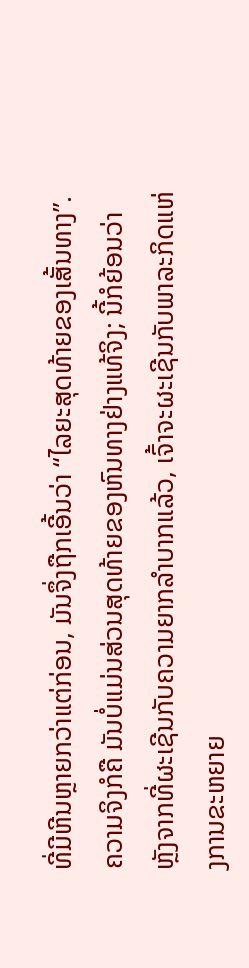ທີ່ມີຫີນຫຼາຍກວ່າແຕ່ກ່ອນ, ມັນຈຶ່ງຖືກເອີ້ນວ່າ “ໄລຍະສຸດທ້າຍຂອງເສັ້ນທາງ”. ຄວາມຈິງກໍຄື ມັນບໍ່ແມ່ນສ່ວນສຸດທ້າຍຂອງຫົນທາງຢ່າງແທ້ຈິງ; ນີ້ກໍຍ້ອນວ່າ ຫຼັງຈາກທີ່ຜະເຊີນກັບຄວາມຍາກລໍາບາກແລ້ວ, ເຈົ້າຈະຜະເຊີນກັບພາລະກິດແຫ່ງການຂະຫຍາຍ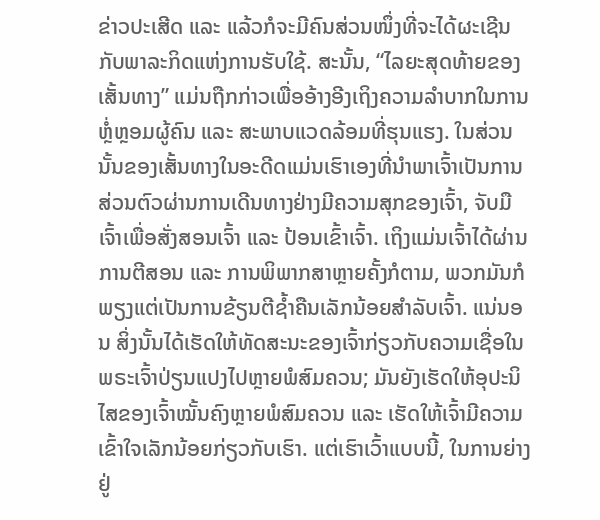ຂ່າວປະເສີດ ແລະ ແລ້ວກໍຈະມີຄົນສ່ວນໜຶ່ງທີ່ຈະໄດ້ຜະເຊີນກັບພາລະກິດແຫ່ງການຮັບໃຊ້. ສະນັ້ນ, “ໄລຍະສຸດທ້າຍຂອງເສັ້ນທາງ” ແມ່ນຖືກກ່າວເພື່ອອ້າງອີງເຖິງຄວາມລໍາບາກໃນການຫຼໍ່ຫຼອມຜູ້ຄົນ ແລະ ສະພາບແວດລ້ອມທີ່ຮຸນແຮງ. ໃນສ່ວນນັ້ນຂອງເສັ້ນທາງໃນອະດີດແມ່ນເຮົາເອງທີ່ນໍາພາເຈົ້າເປັນການສ່ວນຕົວຜ່ານການເດີນທາງຢ່າງມີຄວາມສຸກຂອງເຈົ້າ, ຈັບມືເຈົ້າເພື່ອສັ່ງສອນເຈົ້າ ແລະ ປ້ອນເຂົ້າເຈົ້າ. ເຖິງແມ່ນເຈົ້າໄດ້ຜ່ານການຕີສອນ ແລະ ການພິພາກສາຫຼາຍຄັ້ງກໍຕາມ, ພວກມັນກໍພຽງແຕ່ເປັນການຂ້ຽນຕີຊໍ້າຄືນເລັກນ້ອຍສໍາລັບເຈົ້າ. ແນ່ນອນ ສິ່ງນັ້ນໄດ້ເຮັດໃຫ້ທັດສະນະຂອງເຈົ້າກ່ຽວກັບຄວາມເຊື່ອໃນພຣະເຈົ້າປ່ຽນແປງໄປຫຼາຍພໍສົມຄວນ; ມັນຍັງເຮັດໃຫ້ອຸປະນິໄສຂອງເຈົ້າໝັ້ນຄົງຫຼາຍພໍສົມຄວນ ແລະ ເຮັດໃຫ້ເຈົ້າມີຄວາມເຂົ້າໃຈເລັກນ້ອຍກ່ຽວກັບເຮົາ. ແຕ່ເຮົາເວົ້າແບບນີ້, ໃນການຍ່າງຢູ່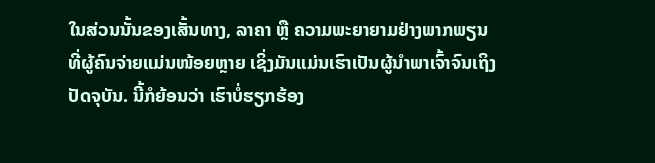ໃນສ່ວນນັ້ນຂອງເສັ້ນທາງ, ລາຄາ ຫຼື ຄວາມພະຍາຍາມຢ່າງພາກພຽນທີ່ຜູ້ຄົນຈ່າຍແມ່ນໜ້ອຍຫຼາຍ ເຊິ່ງມັນແມ່ນເຮົາເປັນຜູ້ນໍາພາເຈົ້າຈົນເຖິງປັດຈຸບັນ. ນີ້ກໍຍ້ອນວ່າ ເຮົາບໍ່ຮຽກຮ້ອງ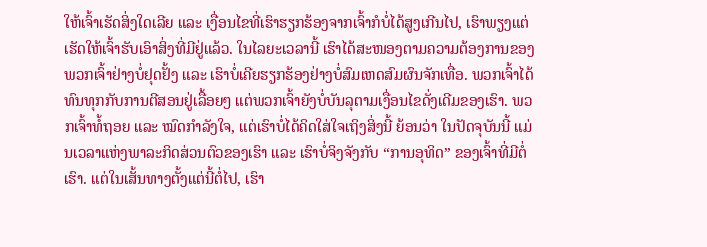ໃຫ້ເຈົ້າເຮັດສິ່ງໃດເລີຍ ແລະ ເງື່ອນໄຂທີ່ເຮົາຮຽກຮ້ອງຈາກເຈົ້າກໍບໍ່ໄດ້ສູງເກີນໄປ, ເຮົາພຽງແຕ່ເຮັດໃຫ້ເຈົ້າຮັບເອົາສິ່ງທີ່ມີຢູ່ແລ້ວ. ໃນໄລຍະເວລານີ້ ເຮົາໄດ້ສະໜອງຕາມຄວາມຕ້ອງການຂອງພວກເຈົ້າຢ່າງບໍ່ຢຸດຢັ້ງ ແລະ ເຮົາບໍ່ເຄີຍຮຽກຮ້ອງຢ່າງບໍ່ສົມເຫດສົມຜົນຈັກເທື່ອ. ພວກເຈົ້າໄດ້ທົນທຸກກັບການຕີສອນຢູ່ເລື້ອຍໆ ແຕ່ພວກເຈົ້າຍັງບໍ່ບັນລຸຕາມເງື່ອນໄຂດັ່ງເດີມຂອງເຮົາ. ພວກເຈົ້າທໍ້ຖອຍ ແລະ ໝົດກຳລັງໃຈ, ແຕ່ເຮົາບໍ່ໄດ້ຄິດໃສ່ໃຈເຖິງສິ່ງນີ້ ຍ້ອນວ່າ ໃນປັດຈຸບັນນີ້ ແມ່ນເວລາແຫ່ງພາລະກິດສ່ວນຕົວຂອງເຮົາ ແລະ ເຮົາບໍ່ຈິງຈັງກັບ “ການອຸທິດ” ຂອງເຈົ້າທີ່ມີຕໍ່ເຮົາ. ແຕ່ໃນເສັ້ນທາງຕັ້ງແຕ່ນີ້ຕໍ່ໄປ, ເຮົາ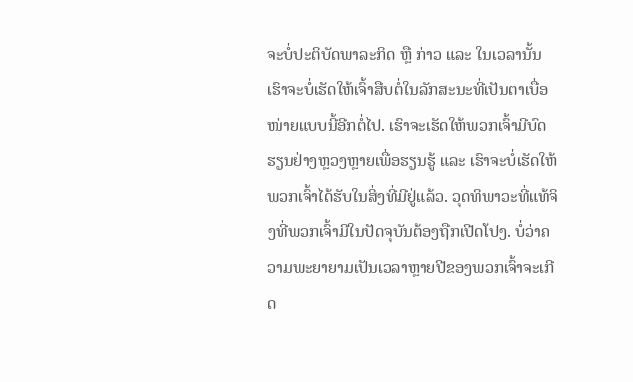ຈະບໍ່ປະຕິບັດພາລະກິດ ຫຼື ກ່າວ ແລະ ໃນເວລານັ້ນ ເຮົາຈະບໍ່ເຮັດໃຫ້ເຈົ້າສືບຕໍ່ໃນລັກສະນະທີ່ເປັນຕາເບື່ອໜ່າຍແບບນີ້ອີກຕໍ່ໄປ. ເຮົາຈະເຮັດໃຫ້ພວກເຈົ້າມີບົດຮຽນຢ່າງຫຼວງຫຼາຍເພື່ອຮຽນຮູ້ ແລະ ເຮົາຈະບໍ່ເຮັດໃຫ້ພວກເຈົ້າໄດ້ຮັບໃນສິ່ງທີ່ມີຢູ່ແລ້ວ. ວຸດທິພາວະທີ່ແທ້ຈິງທີ່ພວກເຈົ້າມີໃນປັດຈຸບັນຕ້ອງຖືກເປີດໂປງ. ບໍ່ວ່າຄວາມພະຍາຍາມເປັນເວລາຫຼາຍປີຂອງພວກເຈົ້າຈະເກີດ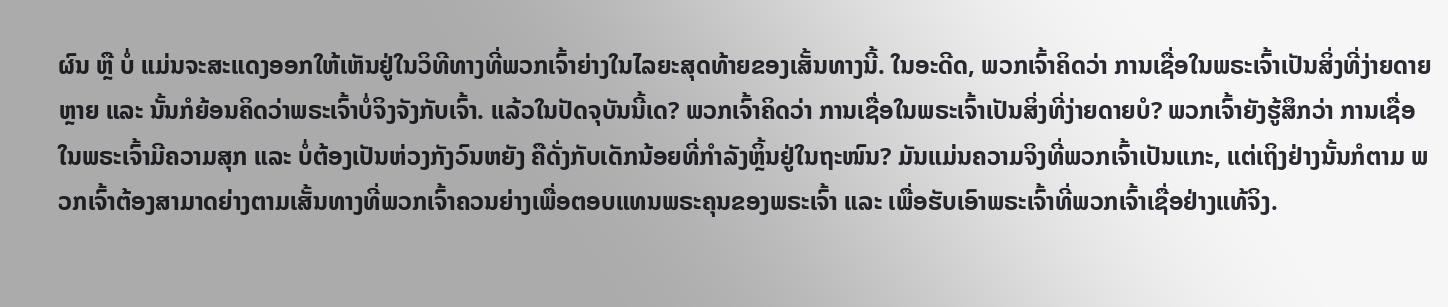ຜົນ ຫຼື ບໍ່ ແມ່ນຈະສະແດງອອກໃຫ້ເຫັນຢູ່ໃນວິທີທາງທີ່ພວກເຈົ້າຍ່າງໃນໄລຍະສຸດທ້າຍຂອງເສັ້ນທາງນີ້. ໃນອະດີດ, ພວກເຈົ້າຄິດວ່າ ການເຊື່ອໃນພຣະເຈົ້າເປັນສິ່ງທີ່ງ່າຍດາຍຫຼາຍ ແລະ ນັ້ນກໍຍ້ອນຄິດວ່າພຣະເຈົ້າບໍ່ຈິງຈັງກັບເຈົ້າ. ແລ້ວໃນປັດຈຸບັນນີ້ເດ? ພວກເຈົ້າຄິດວ່າ ການເຊື່ອໃນພຣະເຈົ້າເປັນສິ່ງທີ່ງ່າຍດາຍບໍ? ພວກເຈົ້າຍັງຮູ້ສຶກວ່າ ການເຊື່ອໃນພຣະເຈົ້າມີຄວາມສຸກ ແລະ ບໍ່ຕ້ອງເປັນຫ່ວງກັງວົນຫຍັງ ຄືດັ່ງກັບເດັກນ້ອຍທີ່ກຳລັງຫຼິ້ນຢູ່ໃນຖະໜົນ? ມັນແມ່ນຄວາມຈິງທີ່ພວກເຈົ້າເປັນແກະ, ແຕ່ເຖິງຢ່າງນັ້ນກໍຕາມ ພວກເຈົ້າຕ້ອງສາມາດຍ່າງຕາມເສັ້ນທາງທີ່ພວກເຈົ້າຄວນຍ່າງເພື່ອຕອບແທນພຣະຄຸນຂອງພຣະເຈົ້າ ແລະ ເພື່ອຮັບເອົາພຣະເຈົ້າທີ່ພວກເຈົ້າເຊື່ອຢ່າງແທ້ຈິງ.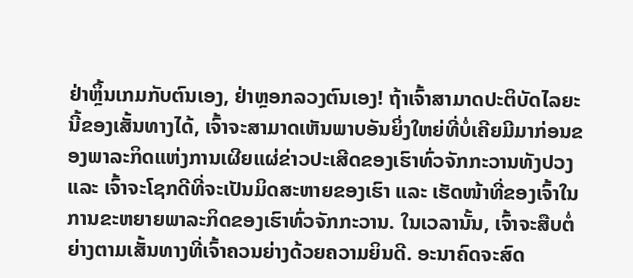ຢ່າຫຼິ້ນເກມກັບຕົນເອງ, ຢ່າຫຼອກລວງຕົນເອງ! ຖ້າເຈົ້າສາມາດປະຕິບັດໄລຍະນີ້ຂອງເສັ້ນທາງໄດ້, ເຈົ້າຈະສາມາດເຫັນພາບອັນຍິ່ງໃຫຍ່ທີ່ບໍ່ເຄີຍມີມາກ່ອນຂອງພາລະກິດແຫ່ງການເຜີຍແຜ່ຂ່າວປະເສີດຂອງເຮົາທົ່ວຈັກກະວານທັງປວງ ແລະ ເຈົ້າຈະໂຊກດີທີ່ຈະເປັນມິດສະຫາຍຂອງເຮົາ ແລະ ເຮັດໜ້າທີ່ຂອງເຈົ້າໃນການຂະຫຍາຍພາລະກິດຂອງເຮົາທົ່ວຈັກກະວານ. ໃນເວລານັ້ນ, ເຈົ້າຈະສືບຕໍ່ຍ່າງຕາມເສັ້ນທາງທີ່ເຈົ້າຄວນຍ່າງດ້ວຍຄວາມຍິນດີ. ອະນາຄົດຈະສົດ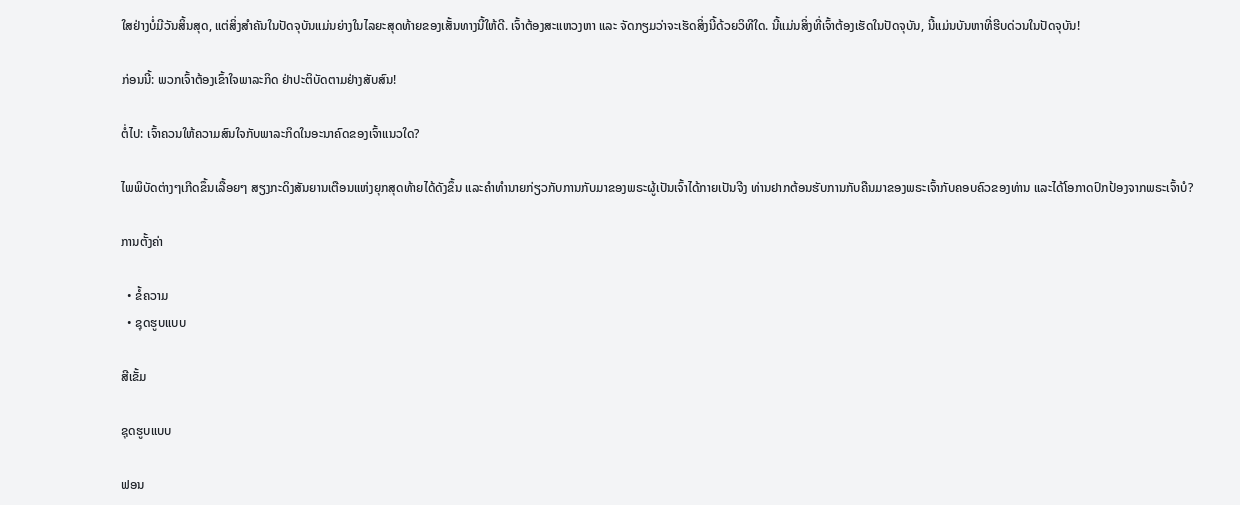ໃສຢ່າງບໍ່ມີວັນສິ້ນສຸດ, ແຕ່ສິ່ງສຳຄັນໃນປັດຈຸບັນແມ່ນຍ່າງໃນໄລຍະສຸດທ້າຍຂອງເສັ້ນທາງນີ້ໃຫ້ດີ. ເຈົ້າຕ້ອງສະແຫວງຫາ ແລະ ຈັດກຽມວ່າຈະເຮັດສິ່ງນີ້ດ້ວຍວິທີໃດ. ນີ້ແມ່ນສິ່ງທີ່ເຈົ້າຕ້ອງເຮັດໃນປັດຈຸບັນ, ນີ້ແມ່ນບັນຫາທີ່ຮີບດ່ວນໃນປັດຈຸບັນ!

ກ່ອນນີ້: ພວກເຈົ້າຕ້ອງເຂົ້າໃຈພາລະກິດ ຢ່າປະຕິບັດຕາມຢ່າງສັບສົນ!

ຕໍ່ໄປ: ເຈົ້າຄວນໃຫ້ຄວາມສົນໃຈກັບພາລະກິດໃນອະນາຄົດຂອງເຈົ້າແນວໃດ?

ໄພພິບັດຕ່າງໆເກີດຂຶ້ນເລື້ອຍໆ ສຽງກະດິງສັນຍານເຕືອນແຫ່ງຍຸກສຸດທ້າຍໄດ້ດັງຂຶ້ນ ແລະຄໍາທໍານາຍກ່ຽວກັບການກັບມາຂອງພຣະຜູ້ເປັນເຈົ້າໄດ້ກາຍເປັນຈີງ ທ່ານຢາກຕ້ອນຮັບການກັບຄືນມາຂອງພຣະເຈົ້າກັບຄອບຄົວຂອງທ່ານ ແລະໄດ້ໂອກາດປົກປ້ອງຈາກພຣະເຈົ້າບໍ?

ການຕັ້ງຄ່າ

  • ຂໍ້ຄວາມ
  • ຊຸດຮູບແບບ

ສີເຂັ້ມ

ຊຸດຮູບແບບ

ຟອນ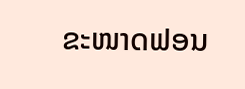ຂະໜາດຟອນ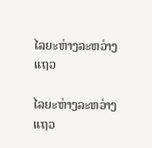ໄລຍະຫ່າງລະຫວ່າງແຖວ

ໄລຍະຫ່າງລະຫວ່າງແຖວ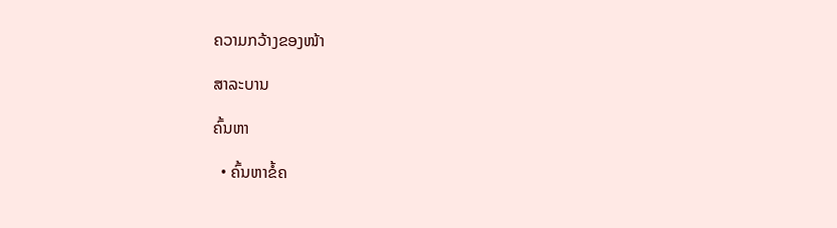ຄວາມກວ້າງຂອງໜ້າ

ສາລະບານ

ຄົ້ນຫາ

  • ຄົ້ນຫາຂໍ້ຄ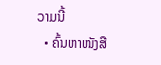ວາມນີ້
  • ຄົ້ນຫາໜັງສື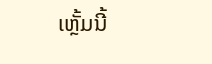ເຫຼັ້ມນີ້